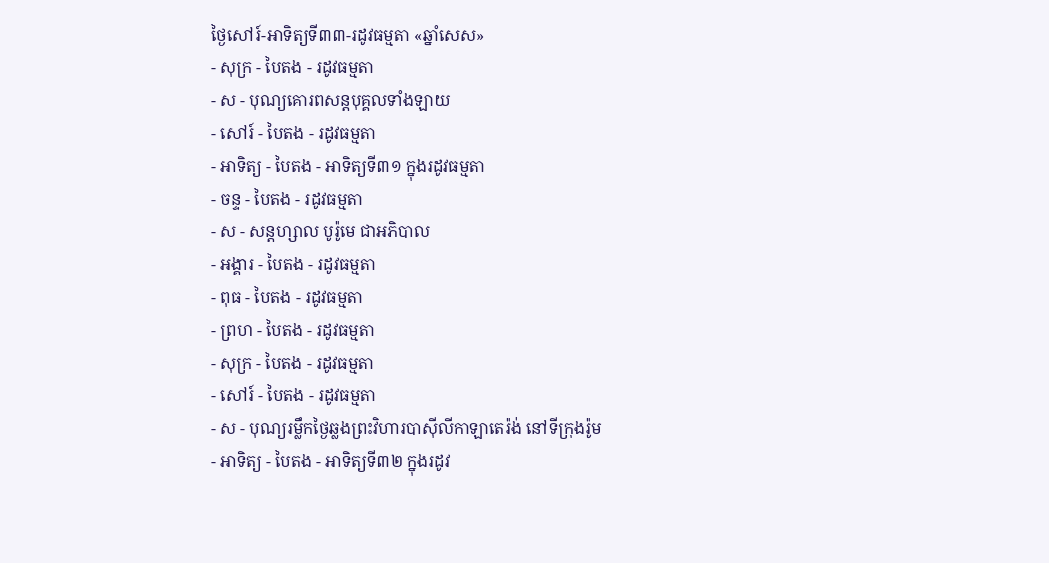ថ្ងៃសៅរ៍-អាទិត្យទី៣៣-រដូវធម្មតា «ឆ្នាំសេស»
- សុក្រ - បៃតង - រដូវធម្មតា
- ស - បុណ្យគោរពសន្ដបុគ្គលទាំងឡាយ
- សៅរ៍ - បៃតង - រដូវធម្មតា
- អាទិត្យ - បៃតង - អាទិត្យទី៣១ ក្នុងរដូវធម្មតា
- ចន្ទ - បៃតង - រដូវធម្មតា
- ស - សន្ដហ្សាល បូរ៉ូមេ ជាអភិបាល
- អង្គារ - បៃតង - រដូវធម្មតា
- ពុធ - បៃតង - រដូវធម្មតា
- ព្រហ - បៃតង - រដូវធម្មតា
- សុក្រ - បៃតង - រដូវធម្មតា
- សៅរ៍ - បៃតង - រដូវធម្មតា
- ស - បុណ្យរម្លឹកថ្ងៃឆ្លងព្រះវិហារបាស៊ីលីកាឡាតេរ៉ង់ នៅទីក្រុងរ៉ូម
- អាទិត្យ - បៃតង - អាទិត្យទី៣២ ក្នុងរដូវ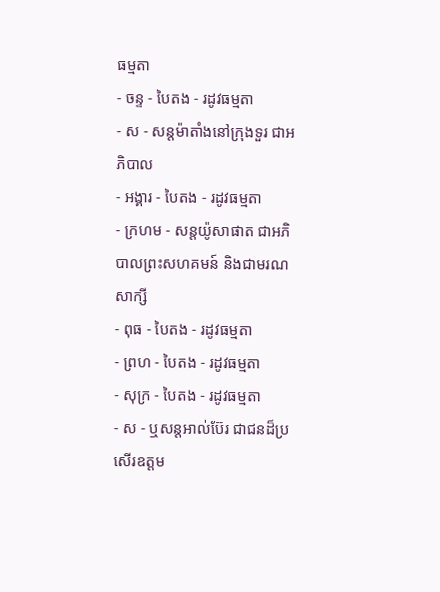ធម្មតា
- ចន្ទ - បៃតង - រដូវធម្មតា
- ស - សន្ដម៉ាតាំងនៅក្រុងទួរ ជាអភិបាល
- អង្គារ - បៃតង - រដូវធម្មតា
- ក្រហម - សន្ដយ៉ូសាផាត ជាអភិបាលព្រះសហគមន៍ និងជាមរណសាក្សី
- ពុធ - បៃតង - រដូវធម្មតា
- ព្រហ - បៃតង - រដូវធម្មតា
- សុក្រ - បៃតង - រដូវធម្មតា
- ស - ឬសន្ដអាល់ប៊ែរ ជាជនដ៏ប្រសើរឧត្ដម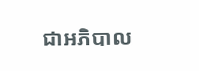ជាអភិបាល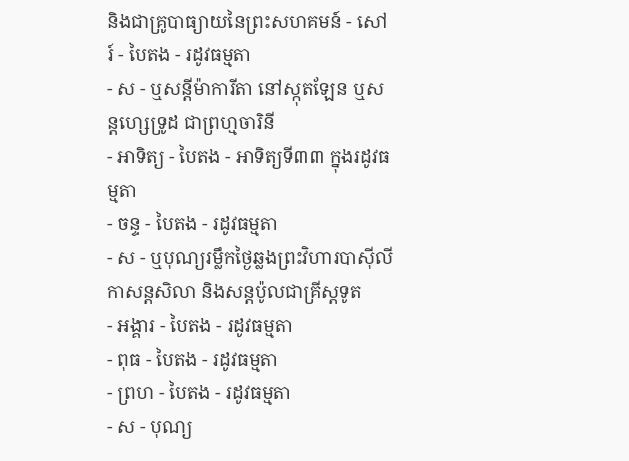និងជាគ្រូបាធ្យាយនៃព្រះសហគមន៍ - សៅរ៍ - បៃតង - រដូវធម្មតា
- ស - ឬសន្ដីម៉ាការីតា នៅស្កុតឡែន ឬសន្ដហ្សេទ្រូដ ជាព្រហ្មចារិនី
- អាទិត្យ - បៃតង - អាទិត្យទី៣៣ ក្នុងរដូវធម្មតា
- ចន្ទ - បៃតង - រដូវធម្មតា
- ស - ឬបុណ្យរម្លឹកថ្ងៃឆ្លងព្រះវិហារបាស៊ីលីកាសន្ដសិលា និងសន្ដប៉ូលជាគ្រីស្ដទូត
- អង្គារ - បៃតង - រដូវធម្មតា
- ពុធ - បៃតង - រដូវធម្មតា
- ព្រហ - បៃតង - រដូវធម្មតា
- ស - បុណ្យ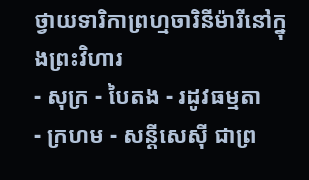ថ្វាយទារិកាព្រហ្មចារិនីម៉ារីនៅក្នុងព្រះវិហារ
- សុក្រ - បៃតង - រដូវធម្មតា
- ក្រហម - សន្ដីសេស៊ី ជាព្រ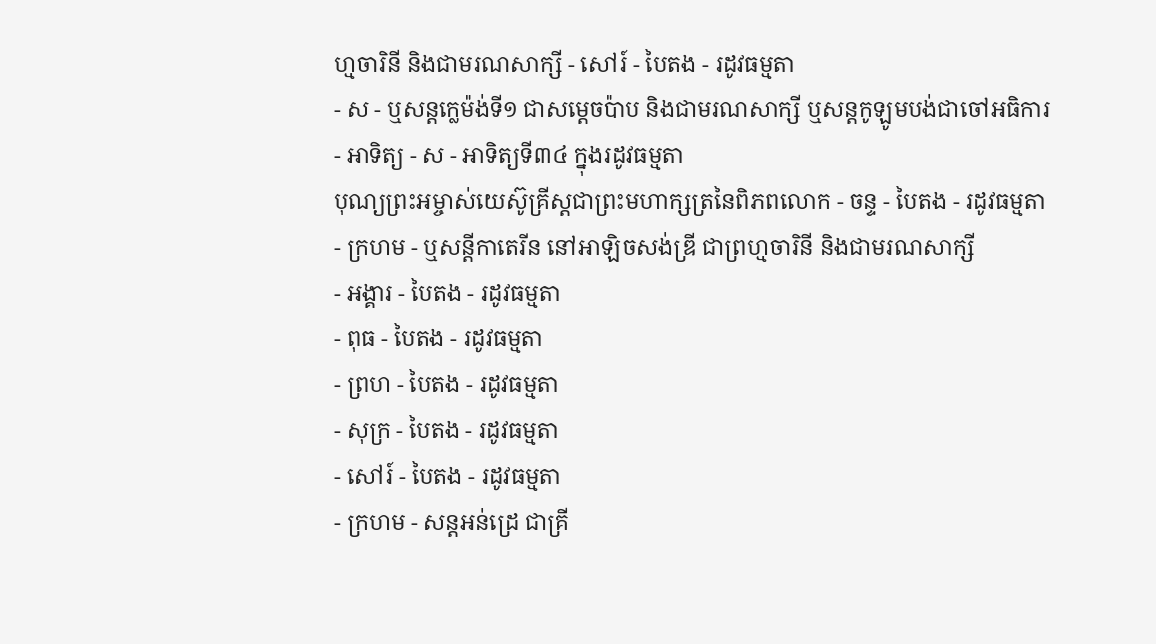ហ្មចារិនី និងជាមរណសាក្សី - សៅរ៍ - បៃតង - រដូវធម្មតា
- ស - ឬសន្ដក្លេម៉ង់ទី១ ជាសម្ដេចប៉ាប និងជាមរណសាក្សី ឬសន្ដកូឡូមបង់ជាចៅអធិការ
- អាទិត្យ - ស - អាទិត្យទី៣៤ ក្នុងរដូវធម្មតា
បុណ្យព្រះអម្ចាស់យេស៊ូគ្រីស្ដជាព្រះមហាក្សត្រនៃពិភពលោក - ចន្ទ - បៃតង - រដូវធម្មតា
- ក្រហម - ឬសន្ដីកាតេរីន នៅអាឡិចសង់ឌ្រី ជាព្រហ្មចារិនី និងជាមរណសាក្សី
- អង្គារ - បៃតង - រដូវធម្មតា
- ពុធ - បៃតង - រដូវធម្មតា
- ព្រហ - បៃតង - រដូវធម្មតា
- សុក្រ - បៃតង - រដូវធម្មតា
- សៅរ៍ - បៃតង - រដូវធម្មតា
- ក្រហម - សន្ដអន់ដ្រេ ជាគ្រី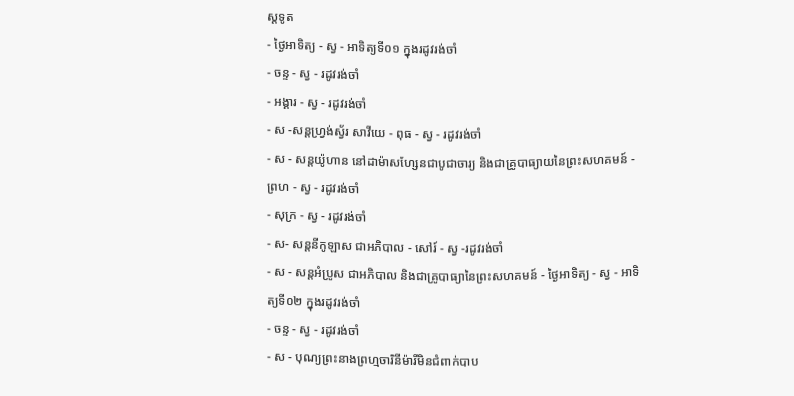ស្ដទូត
- ថ្ងៃអាទិត្យ - ស្វ - អាទិត្យទី០១ ក្នុងរដូវរង់ចាំ
- ចន្ទ - ស្វ - រដូវរង់ចាំ
- អង្គារ - ស្វ - រដូវរង់ចាំ
- ស -សន្ដហ្វ្រង់ស្វ័រ សាវីយេ - ពុធ - ស្វ - រដូវរង់ចាំ
- ស - សន្ដយ៉ូហាន នៅដាម៉ាសហ្សែនជាបូជាចារ្យ និងជាគ្រូបាធ្យាយនៃព្រះសហគមន៍ - ព្រហ - ស្វ - រដូវរង់ចាំ
- សុក្រ - ស្វ - រដូវរង់ចាំ
- ស- សន្ដនីកូឡាស ជាអភិបាល - សៅរ៍ - ស្វ -រដូវរង់ចាំ
- ស - សន្ដអំប្រូស ជាអភិបាល និងជាគ្រូបាធ្យានៃព្រះសហគមន៍ - ថ្ងៃអាទិត្យ - ស្វ - អាទិត្យទី០២ ក្នុងរដូវរង់ចាំ
- ចន្ទ - ស្វ - រដូវរង់ចាំ
- ស - បុណ្យព្រះនាងព្រហ្មចារិនីម៉ារីមិនជំពាក់បាប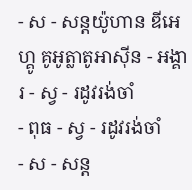- ស - សន្ដយ៉ូហាន ឌីអេហ្គូ គូអូត្លាតូអាស៊ីន - អង្គារ - ស្វ - រដូវរង់ចាំ
- ពុធ - ស្វ - រដូវរង់ចាំ
- ស - សន្ដ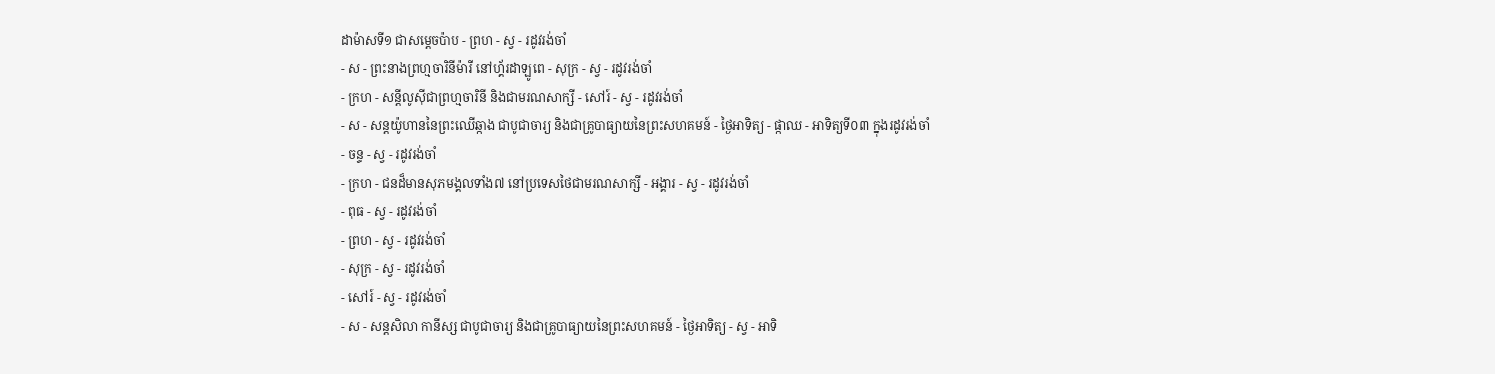ដាម៉ាសទី១ ជាសម្ដេចប៉ាប - ព្រហ - ស្វ - រដូវរង់ចាំ
- ស - ព្រះនាងព្រហ្មចារិនីម៉ារី នៅហ្គ័រដាឡូពេ - សុក្រ - ស្វ - រដូវរង់ចាំ
- ក្រហ - សន្ដីលូស៊ីជាព្រហ្មចារិនី និងជាមរណសាក្សី - សៅរ៍ - ស្វ - រដូវរង់ចាំ
- ស - សន្ដយ៉ូហាននៃព្រះឈើឆ្កាង ជាបូជាចារ្យ និងជាគ្រូបាធ្យាយនៃព្រះសហគមន៍ - ថ្ងៃអាទិត្យ - ផ្កាឈ - អាទិត្យទី០៣ ក្នុងរដូវរង់ចាំ
- ចន្ទ - ស្វ - រដូវរង់ចាំ
- ក្រហ - ជនដ៏មានសុភមង្គលទាំង៧ នៅប្រទេសថៃជាមរណសាក្សី - អង្គារ - ស្វ - រដូវរង់ចាំ
- ពុធ - ស្វ - រដូវរង់ចាំ
- ព្រហ - ស្វ - រដូវរង់ចាំ
- សុក្រ - ស្វ - រដូវរង់ចាំ
- សៅរ៍ - ស្វ - រដូវរង់ចាំ
- ស - សន្ដសិលា កានីស្ស ជាបូជាចារ្យ និងជាគ្រូបាធ្យាយនៃព្រះសហគមន៍ - ថ្ងៃអាទិត្យ - ស្វ - អាទិ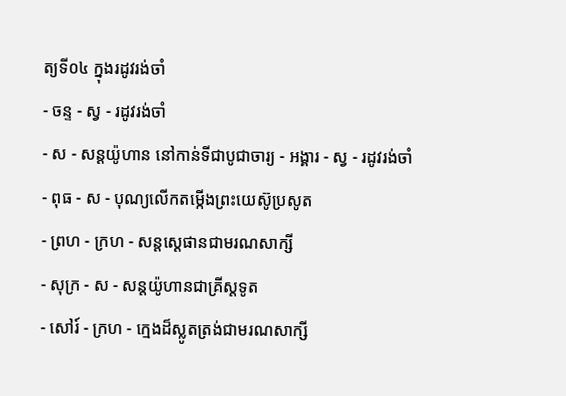ត្យទី០៤ ក្នុងរដូវរង់ចាំ
- ចន្ទ - ស្វ - រដូវរង់ចាំ
- ស - សន្ដយ៉ូហាន នៅកាន់ទីជាបូជាចារ្យ - អង្គារ - ស្វ - រដូវរង់ចាំ
- ពុធ - ស - បុណ្យលើកតម្កើងព្រះយេស៊ូប្រសូត
- ព្រហ - ក្រហ - សន្តស្តេផានជាមរណសាក្សី
- សុក្រ - ស - សន្តយ៉ូហានជាគ្រីស្តទូត
- សៅរ៍ - ក្រហ - ក្មេងដ៏ស្លូតត្រង់ជាមរណសាក្សី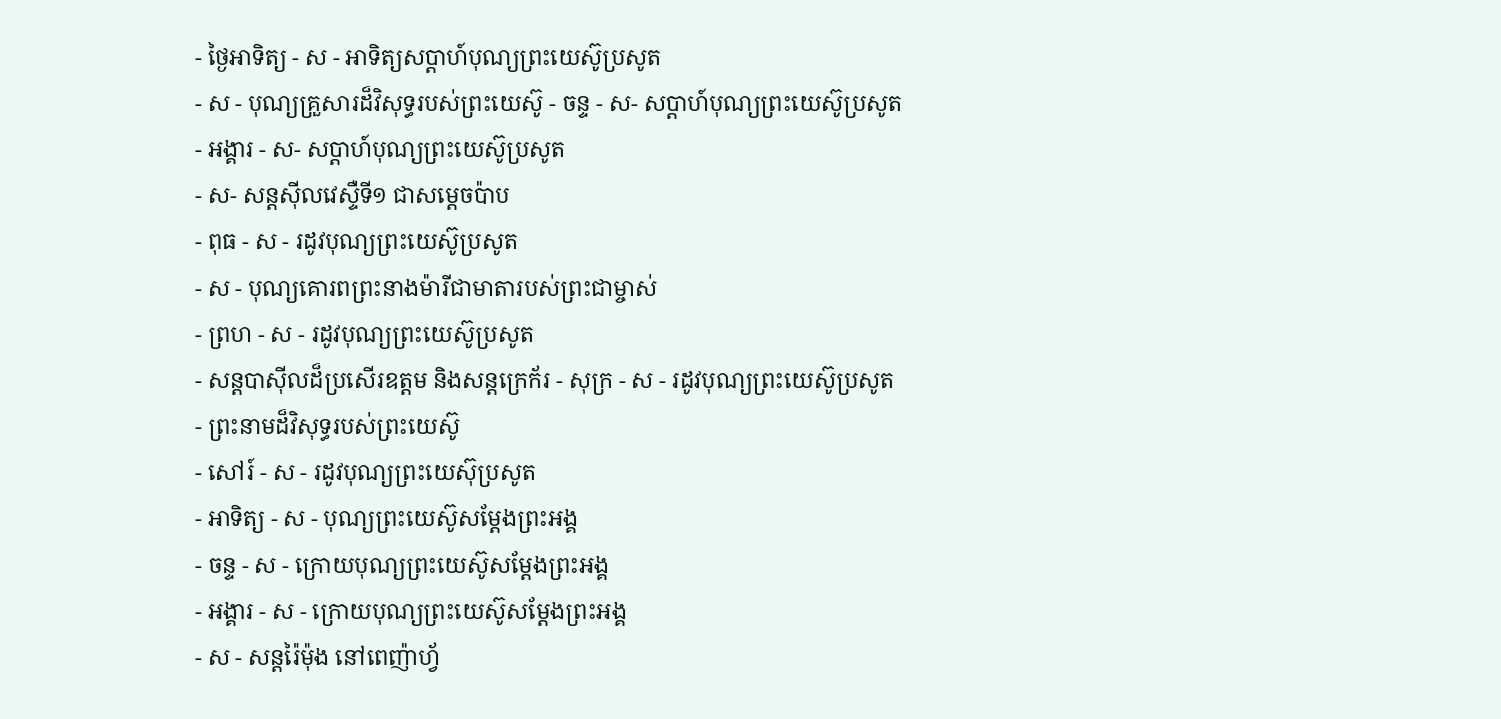- ថ្ងៃអាទិត្យ - ស - អាទិត្យសប្ដាហ៍បុណ្យព្រះយេស៊ូប្រសូត
- ស - បុណ្យគ្រួសារដ៏វិសុទ្ធរបស់ព្រះយេស៊ូ - ចន្ទ - ស- សប្ដាហ៍បុណ្យព្រះយេស៊ូប្រសូត
- អង្គារ - ស- សប្ដាហ៍បុណ្យព្រះយេស៊ូប្រសូត
- ស- សន្ដស៊ីលវេស្ទឺទី១ ជាសម្ដេចប៉ាប
- ពុធ - ស - រដូវបុណ្យព្រះយេស៊ូប្រសូត
- ស - បុណ្យគោរពព្រះនាងម៉ារីជាមាតារបស់ព្រះជាម្ចាស់
- ព្រហ - ស - រដូវបុណ្យព្រះយេស៊ូប្រសូត
- សន្ដបាស៊ីលដ៏ប្រសើរឧត្ដម និងសន្ដក្រេក័រ - សុក្រ - ស - រដូវបុណ្យព្រះយេស៊ូប្រសូត
- ព្រះនាមដ៏វិសុទ្ធរបស់ព្រះយេស៊ូ
- សៅរ៍ - ស - រដូវបុណ្យព្រះយេស៊ុប្រសូត
- អាទិត្យ - ស - បុណ្យព្រះយេស៊ូសម្ដែងព្រះអង្គ
- ចន្ទ - ស - ក្រោយបុណ្យព្រះយេស៊ូសម្ដែងព្រះអង្គ
- អង្គារ - ស - ក្រោយបុណ្យព្រះយេស៊ូសម្ដែងព្រះអង្គ
- ស - សន្ដរ៉ៃម៉ុង នៅពេញ៉ាហ្វ័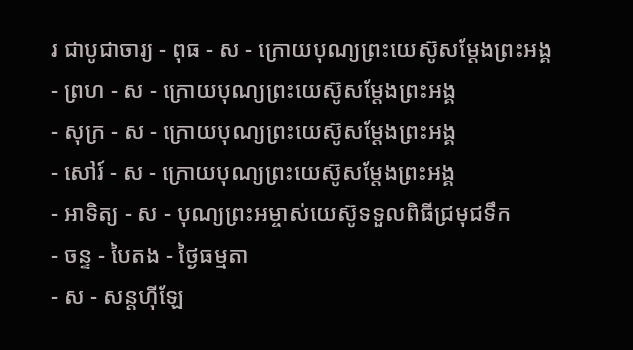រ ជាបូជាចារ្យ - ពុធ - ស - ក្រោយបុណ្យព្រះយេស៊ូសម្ដែងព្រះអង្គ
- ព្រហ - ស - ក្រោយបុណ្យព្រះយេស៊ូសម្ដែងព្រះអង្គ
- សុក្រ - ស - ក្រោយបុណ្យព្រះយេស៊ូសម្ដែងព្រះអង្គ
- សៅរ៍ - ស - ក្រោយបុណ្យព្រះយេស៊ូសម្ដែងព្រះអង្គ
- អាទិត្យ - ស - បុណ្យព្រះអម្ចាស់យេស៊ូទទួលពិធីជ្រមុជទឹក
- ចន្ទ - បៃតង - ថ្ងៃធម្មតា
- ស - សន្ដហ៊ីឡែ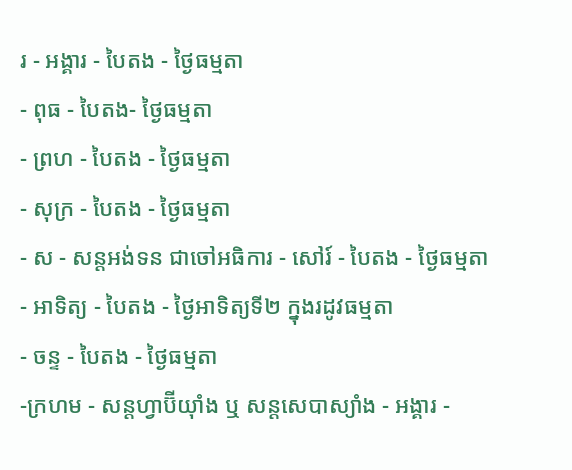រ - អង្គារ - បៃតង - ថ្ងៃធម្មតា
- ពុធ - បៃតង- ថ្ងៃធម្មតា
- ព្រហ - បៃតង - ថ្ងៃធម្មតា
- សុក្រ - បៃតង - ថ្ងៃធម្មតា
- ស - សន្ដអង់ទន ជាចៅអធិការ - សៅរ៍ - បៃតង - ថ្ងៃធម្មតា
- អាទិត្យ - បៃតង - ថ្ងៃអាទិត្យទី២ ក្នុងរដូវធម្មតា
- ចន្ទ - បៃតង - ថ្ងៃធម្មតា
-ក្រហម - សន្ដហ្វាប៊ីយ៉ាំង ឬ សន្ដសេបាស្យាំង - អង្គារ -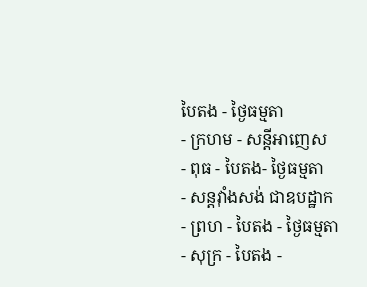បៃតង - ថ្ងៃធម្មតា
- ក្រហម - សន្ដីអាញេស
- ពុធ - បៃតង- ថ្ងៃធម្មតា
- សន្ដវ៉ាំងសង់ ជាឧបដ្ឋាក
- ព្រហ - បៃតង - ថ្ងៃធម្មតា
- សុក្រ - បៃតង -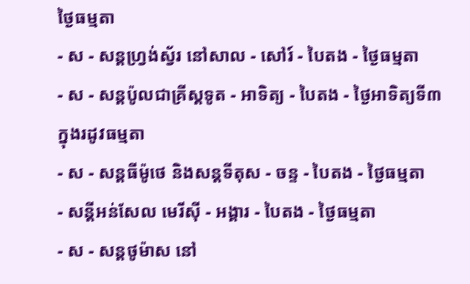ថ្ងៃធម្មតា
- ស - សន្ដហ្វ្រង់ស្វ័រ នៅសាល - សៅរ៍ - បៃតង - ថ្ងៃធម្មតា
- ស - សន្ដប៉ូលជាគ្រីស្ដទូត - អាទិត្យ - បៃតង - ថ្ងៃអាទិត្យទី៣ ក្នុងរដូវធម្មតា
- ស - សន្ដធីម៉ូថេ និងសន្ដទីតុស - ចន្ទ - បៃតង - ថ្ងៃធម្មតា
- សន្ដីអន់សែល មេរីស៊ី - អង្គារ - បៃតង - ថ្ងៃធម្មតា
- ស - សន្ដថូម៉ាស នៅ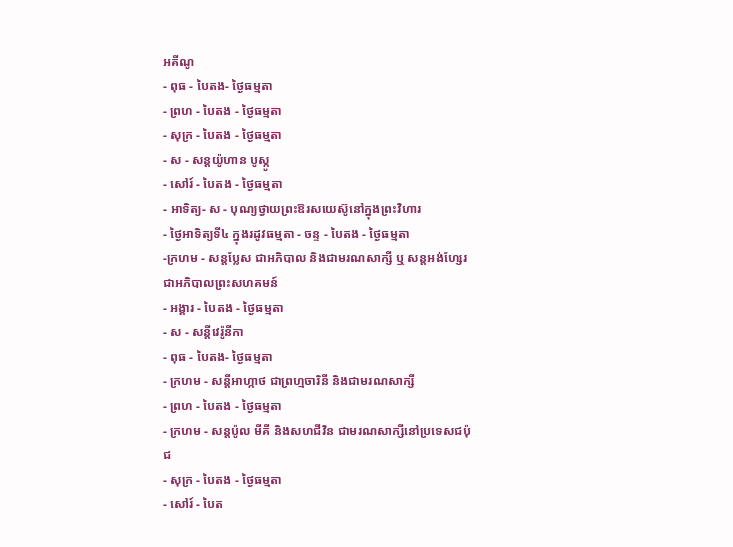អគីណូ
- ពុធ - បៃតង- ថ្ងៃធម្មតា
- ព្រហ - បៃតង - ថ្ងៃធម្មតា
- សុក្រ - បៃតង - ថ្ងៃធម្មតា
- ស - សន្ដយ៉ូហាន បូស្កូ
- សៅរ៍ - បៃតង - ថ្ងៃធម្មតា
- អាទិត្យ- ស - បុណ្យថ្វាយព្រះឱរសយេស៊ូនៅក្នុងព្រះវិហារ
- ថ្ងៃអាទិត្យទី៤ ក្នុងរដូវធម្មតា - ចន្ទ - បៃតង - ថ្ងៃធម្មតា
-ក្រហម - សន្ដប្លែស ជាអភិបាល និងជាមរណសាក្សី ឬ សន្ដអង់ហ្សែរ ជាអភិបាលព្រះសហគមន៍
- អង្គារ - បៃតង - ថ្ងៃធម្មតា
- ស - សន្ដីវេរ៉ូនីកា
- ពុធ - បៃតង- ថ្ងៃធម្មតា
- ក្រហម - សន្ដីអាហ្កាថ ជាព្រហ្មចារិនី និងជាមរណសាក្សី
- ព្រហ - បៃតង - ថ្ងៃធម្មតា
- ក្រហម - សន្ដប៉ូល មីគី និងសហជីវិន ជាមរណសាក្សីនៅប្រទេសជប៉ុជ
- សុក្រ - បៃតង - ថ្ងៃធម្មតា
- សៅរ៍ - បៃត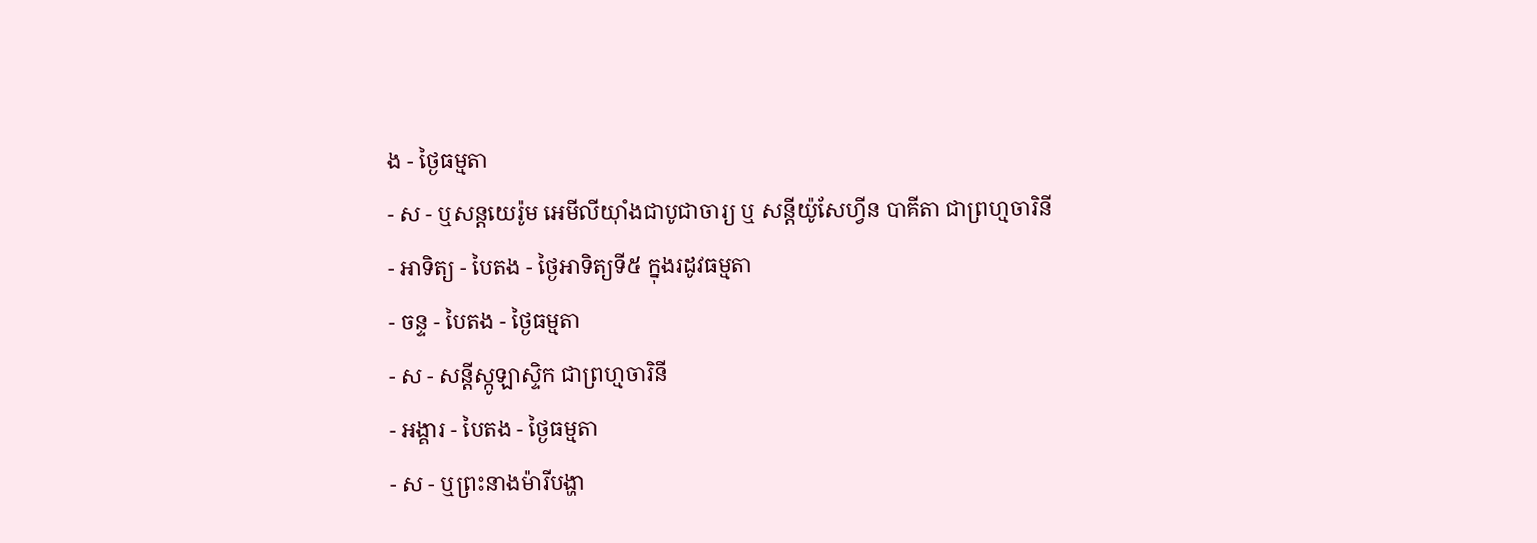ង - ថ្ងៃធម្មតា
- ស - ឬសន្ដយេរ៉ូម អេមីលីយ៉ាំងជាបូជាចារ្យ ឬ សន្ដីយ៉ូសែហ្វីន បាគីតា ជាព្រហ្មចារិនី
- អាទិត្យ - បៃតង - ថ្ងៃអាទិត្យទី៥ ក្នុងរដូវធម្មតា
- ចន្ទ - បៃតង - ថ្ងៃធម្មតា
- ស - សន្ដីស្កូឡាស្ទិក ជាព្រហ្មចារិនី
- អង្គារ - បៃតង - ថ្ងៃធម្មតា
- ស - ឬព្រះនាងម៉ារីបង្ហា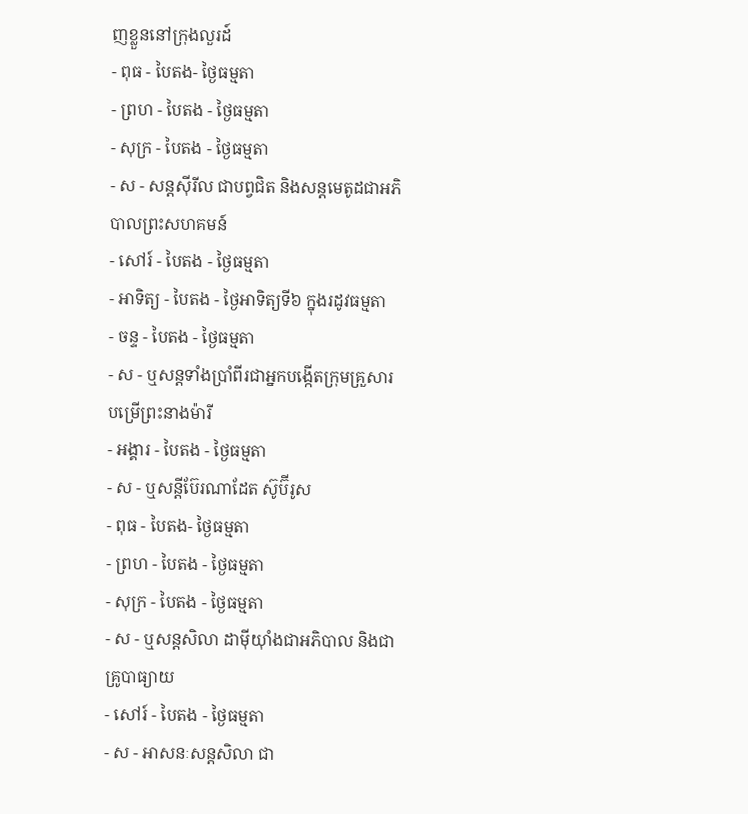ញខ្លួននៅក្រុងលួរដ៍
- ពុធ - បៃតង- ថ្ងៃធម្មតា
- ព្រហ - បៃតង - ថ្ងៃធម្មតា
- សុក្រ - បៃតង - ថ្ងៃធម្មតា
- ស - សន្ដស៊ីរីល ជាបព្វជិត និងសន្ដមេតូដជាអភិបាលព្រះសហគមន៍
- សៅរ៍ - បៃតង - ថ្ងៃធម្មតា
- អាទិត្យ - បៃតង - ថ្ងៃអាទិត្យទី៦ ក្នុងរដូវធម្មតា
- ចន្ទ - បៃតង - ថ្ងៃធម្មតា
- ស - ឬសន្ដទាំងប្រាំពីរជាអ្នកបង្កើតក្រុមគ្រួសារបម្រើព្រះនាងម៉ារី
- អង្គារ - បៃតង - ថ្ងៃធម្មតា
- ស - ឬសន្ដីប៊ែរណាដែត ស៊ូប៊ីរូស
- ពុធ - បៃតង- ថ្ងៃធម្មតា
- ព្រហ - បៃតង - ថ្ងៃធម្មតា
- សុក្រ - បៃតង - ថ្ងៃធម្មតា
- ស - ឬសន្ដសិលា ដាម៉ីយ៉ាំងជាអភិបាល និងជាគ្រូបាធ្យាយ
- សៅរ៍ - បៃតង - ថ្ងៃធម្មតា
- ស - អាសនៈសន្ដសិលា ជា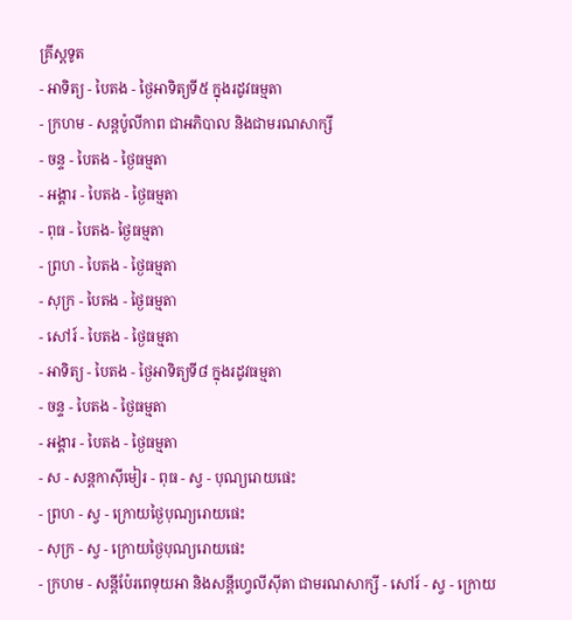គ្រីស្ដទូត
- អាទិត្យ - បៃតង - ថ្ងៃអាទិត្យទី៥ ក្នុងរដូវធម្មតា
- ក្រហម - សន្ដប៉ូលីកាព ជាអភិបាល និងជាមរណសាក្សី
- ចន្ទ - បៃតង - ថ្ងៃធម្មតា
- អង្គារ - បៃតង - ថ្ងៃធម្មតា
- ពុធ - បៃតង- ថ្ងៃធម្មតា
- ព្រហ - បៃតង - ថ្ងៃធម្មតា
- សុក្រ - បៃតង - ថ្ងៃធម្មតា
- សៅរ៍ - បៃតង - ថ្ងៃធម្មតា
- អាទិត្យ - បៃតង - ថ្ងៃអាទិត្យទី៨ ក្នុងរដូវធម្មតា
- ចន្ទ - បៃតង - ថ្ងៃធម្មតា
- អង្គារ - បៃតង - ថ្ងៃធម្មតា
- ស - សន្ដកាស៊ីមៀរ - ពុធ - ស្វ - បុណ្យរោយផេះ
- ព្រហ - ស្វ - ក្រោយថ្ងៃបុណ្យរោយផេះ
- សុក្រ - ស្វ - ក្រោយថ្ងៃបុណ្យរោយផេះ
- ក្រហម - សន្ដីប៉ែរពេទុយអា និងសន្ដីហ្វេលីស៊ីតា ជាមរណសាក្សី - សៅរ៍ - ស្វ - ក្រោយ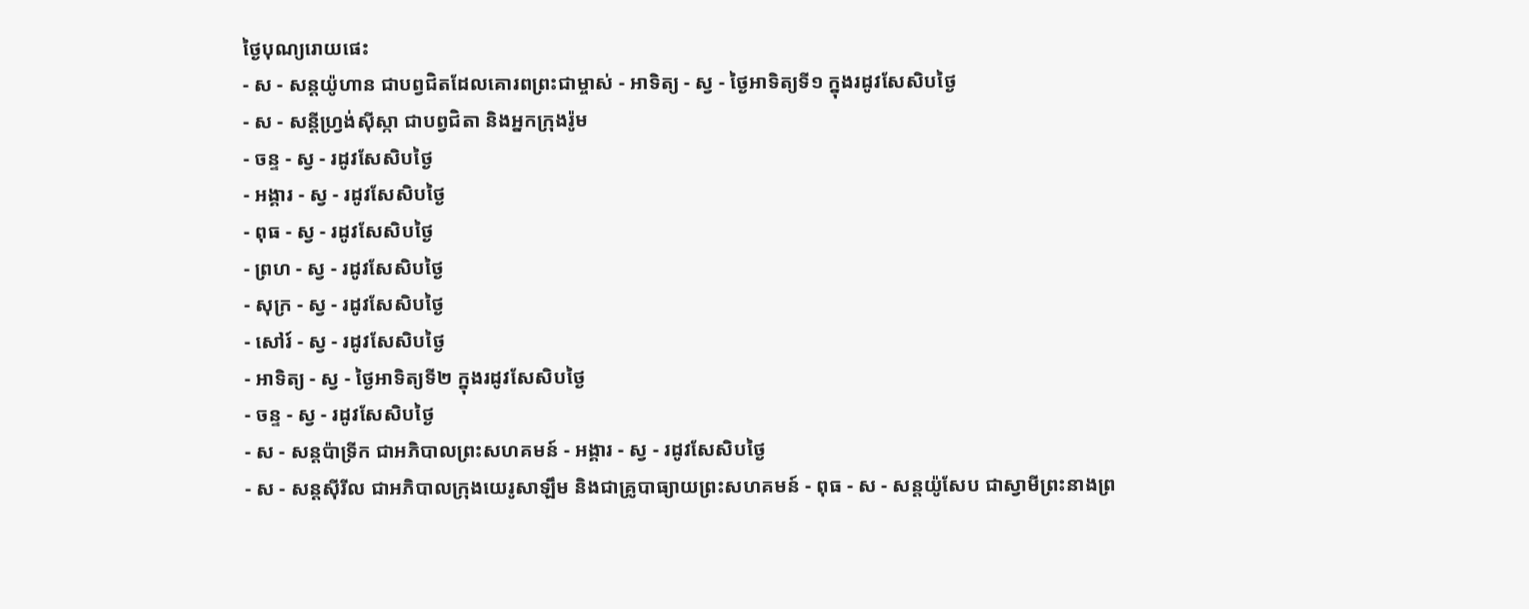ថ្ងៃបុណ្យរោយផេះ
- ស - សន្ដយ៉ូហាន ជាបព្វជិតដែលគោរពព្រះជាម្ចាស់ - អាទិត្យ - ស្វ - ថ្ងៃអាទិត្យទី១ ក្នុងរដូវសែសិបថ្ងៃ
- ស - សន្ដីហ្វ្រង់ស៊ីស្កា ជាបព្វជិតា និងអ្នកក្រុងរ៉ូម
- ចន្ទ - ស្វ - រដូវសែសិបថ្ងៃ
- អង្គារ - ស្វ - រដូវសែសិបថ្ងៃ
- ពុធ - ស្វ - រដូវសែសិបថ្ងៃ
- ព្រហ - ស្វ - រដូវសែសិបថ្ងៃ
- សុក្រ - ស្វ - រដូវសែសិបថ្ងៃ
- សៅរ៍ - ស្វ - រដូវសែសិបថ្ងៃ
- អាទិត្យ - ស្វ - ថ្ងៃអាទិត្យទី២ ក្នុងរដូវសែសិបថ្ងៃ
- ចន្ទ - ស្វ - រដូវសែសិបថ្ងៃ
- ស - សន្ដប៉ាទ្រីក ជាអភិបាលព្រះសហគមន៍ - អង្គារ - ស្វ - រដូវសែសិបថ្ងៃ
- ស - សន្ដស៊ីរីល ជាអភិបាលក្រុងយេរូសាឡឹម និងជាគ្រូបាធ្យាយព្រះសហគមន៍ - ពុធ - ស - សន្ដយ៉ូសែប ជាស្វាមីព្រះនាងព្រ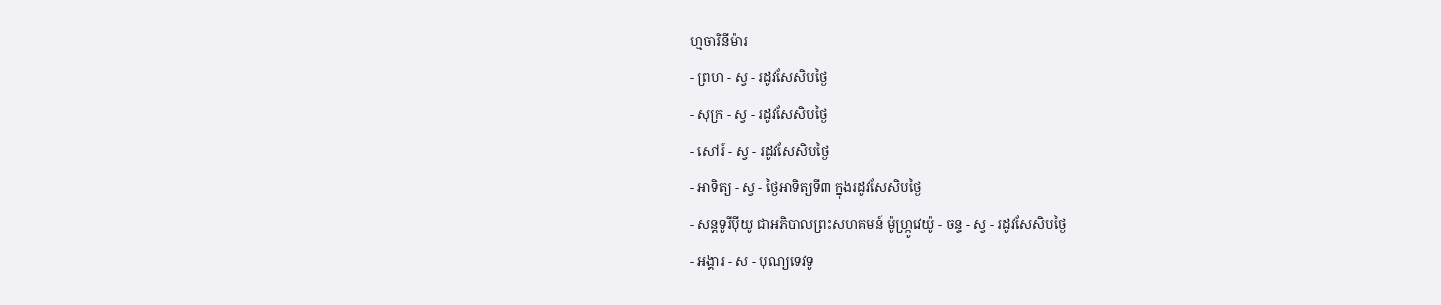ហ្មចារិនីម៉ារ
- ព្រហ - ស្វ - រដូវសែសិបថ្ងៃ
- សុក្រ - ស្វ - រដូវសែសិបថ្ងៃ
- សៅរ៍ - ស្វ - រដូវសែសិបថ្ងៃ
- អាទិត្យ - ស្វ - ថ្ងៃអាទិត្យទី៣ ក្នុងរដូវសែសិបថ្ងៃ
- សន្ដទូរីប៉ីយូ ជាអភិបាលព្រះសហគមន៍ ម៉ូហ្ក្រូវេយ៉ូ - ចន្ទ - ស្វ - រដូវសែសិបថ្ងៃ
- អង្គារ - ស - បុណ្យទេវទូ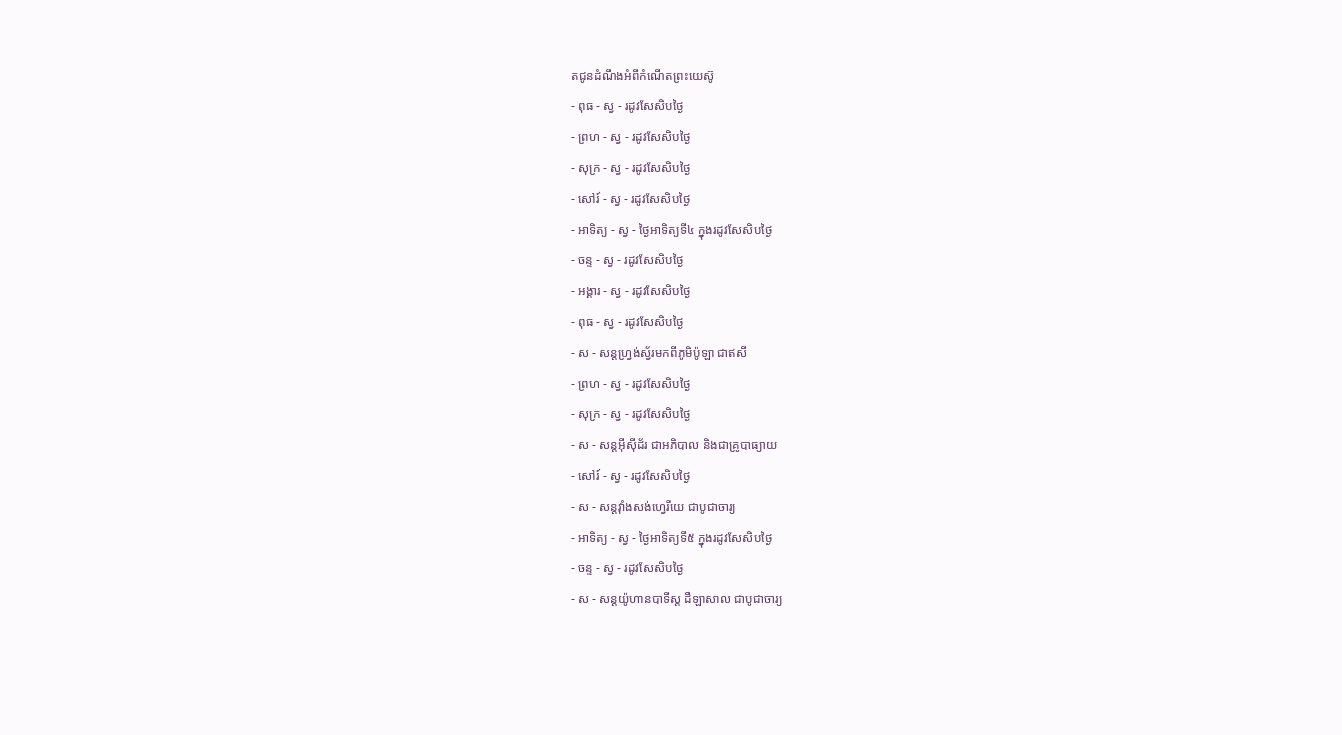តជូនដំណឹងអំពីកំណើតព្រះយេស៊ូ
- ពុធ - ស្វ - រដូវសែសិបថ្ងៃ
- ព្រហ - ស្វ - រដូវសែសិបថ្ងៃ
- សុក្រ - ស្វ - រដូវសែសិបថ្ងៃ
- សៅរ៍ - ស្វ - រដូវសែសិបថ្ងៃ
- អាទិត្យ - ស្វ - ថ្ងៃអាទិត្យទី៤ ក្នុងរដូវសែសិបថ្ងៃ
- ចន្ទ - ស្វ - រដូវសែសិបថ្ងៃ
- អង្គារ - ស្វ - រដូវសែសិបថ្ងៃ
- ពុធ - ស្វ - រដូវសែសិបថ្ងៃ
- ស - សន្ដហ្វ្រង់ស្វ័រមកពីភូមិប៉ូឡា ជាឥសី
- ព្រហ - ស្វ - រដូវសែសិបថ្ងៃ
- សុក្រ - ស្វ - រដូវសែសិបថ្ងៃ
- ស - សន្ដអ៊ីស៊ីដ័រ ជាអភិបាល និងជាគ្រូបាធ្យាយ
- សៅរ៍ - ស្វ - រដូវសែសិបថ្ងៃ
- ស - សន្ដវ៉ាំងសង់ហ្វេរីយេ ជាបូជាចារ្យ
- អាទិត្យ - ស្វ - ថ្ងៃអាទិត្យទី៥ ក្នុងរដូវសែសិបថ្ងៃ
- ចន្ទ - ស្វ - រដូវសែសិបថ្ងៃ
- ស - សន្ដយ៉ូហានបាទីស្ដ ដឺឡាសាល ជាបូជាចារ្យ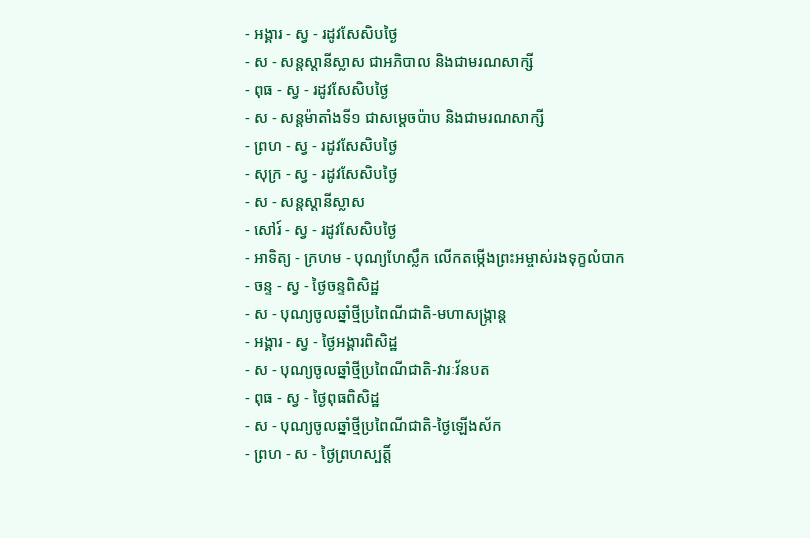- អង្គារ - ស្វ - រដូវសែសិបថ្ងៃ
- ស - សន្ដស្ដានីស្លាស ជាអភិបាល និងជាមរណសាក្សី
- ពុធ - ស្វ - រដូវសែសិបថ្ងៃ
- ស - សន្ដម៉ាតាំងទី១ ជាសម្ដេចប៉ាប និងជាមរណសាក្សី
- ព្រហ - ស្វ - រដូវសែសិបថ្ងៃ
- សុក្រ - ស្វ - រដូវសែសិបថ្ងៃ
- ស - សន្ដស្ដានីស្លាស
- សៅរ៍ - ស្វ - រដូវសែសិបថ្ងៃ
- អាទិត្យ - ក្រហម - បុណ្យហែស្លឹក លើកតម្កើងព្រះអម្ចាស់រងទុក្ខលំបាក
- ចន្ទ - ស្វ - ថ្ងៃចន្ទពិសិដ្ឋ
- ស - បុណ្យចូលឆ្នាំថ្មីប្រពៃណីជាតិ-មហាសង្រ្កាន្ដ
- អង្គារ - ស្វ - ថ្ងៃអង្គារពិសិដ្ឋ
- ស - បុណ្យចូលឆ្នាំថ្មីប្រពៃណីជាតិ-វារៈវ័នបត
- ពុធ - ស្វ - ថ្ងៃពុធពិសិដ្ឋ
- ស - បុណ្យចូលឆ្នាំថ្មីប្រពៃណីជាតិ-ថ្ងៃឡើងស័ក
- ព្រហ - ស - ថ្ងៃព្រហស្បត្ដិ៍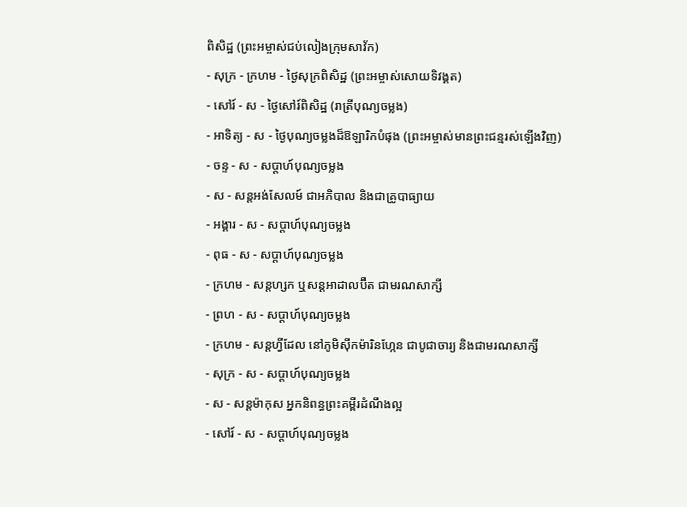ពិសិដ្ឋ (ព្រះអម្ចាស់ជប់លៀងក្រុមសាវ័ក)
- សុក្រ - ក្រហម - ថ្ងៃសុក្រពិសិដ្ឋ (ព្រះអម្ចាស់សោយទិវង្គត)
- សៅរ៍ - ស - ថ្ងៃសៅរ៍ពិសិដ្ឋ (រាត្រីបុណ្យចម្លង)
- អាទិត្យ - ស - ថ្ងៃបុណ្យចម្លងដ៏ឱឡារិកបំផុង (ព្រះអម្ចាស់មានព្រះជន្មរស់ឡើងវិញ)
- ចន្ទ - ស - សប្ដាហ៍បុណ្យចម្លង
- ស - សន្ដអង់សែលម៍ ជាអភិបាល និងជាគ្រូបាធ្យាយ
- អង្គារ - ស - សប្ដាហ៍បុណ្យចម្លង
- ពុធ - ស - សប្ដាហ៍បុណ្យចម្លង
- ក្រហម - សន្ដហ្សក ឬសន្ដអាដាលប៊ឺត ជាមរណសាក្សី
- ព្រហ - ស - សប្ដាហ៍បុណ្យចម្លង
- ក្រហម - សន្ដហ្វីដែល នៅភូមិស៊ីកម៉ារិនហ្កែន ជាបូជាចារ្យ និងជាមរណសាក្សី
- សុក្រ - ស - សប្ដាហ៍បុណ្យចម្លង
- ស - សន្ដម៉ាកុស អ្នកនិពន្ធព្រះគម្ពីរដំណឹងល្អ
- សៅរ៍ - ស - សប្ដាហ៍បុណ្យចម្លង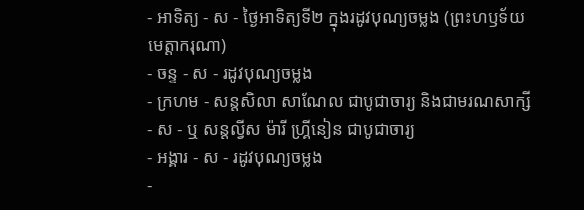- អាទិត្យ - ស - ថ្ងៃអាទិត្យទី២ ក្នុងរដូវបុណ្យចម្លង (ព្រះហឫទ័យមេត្ដាករុណា)
- ចន្ទ - ស - រដូវបុណ្យចម្លង
- ក្រហម - សន្ដសិលា សាណែល ជាបូជាចារ្យ និងជាមរណសាក្សី
- ស - ឬ សន្ដល្វីស ម៉ារី ហ្គ្រីនៀន ជាបូជាចារ្យ
- អង្គារ - ស - រដូវបុណ្យចម្លង
-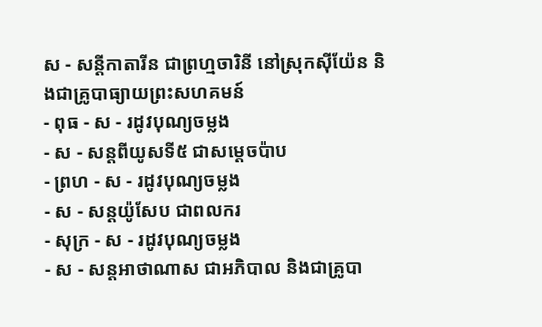ស - សន្ដីកាតារីន ជាព្រហ្មចារិនី នៅស្រុកស៊ីយ៉ែន និងជាគ្រូបាធ្យាយព្រះសហគមន៍
- ពុធ - ស - រដូវបុណ្យចម្លង
- ស - សន្ដពីយូសទី៥ ជាសម្ដេចប៉ាប
- ព្រហ - ស - រដូវបុណ្យចម្លង
- ស - សន្ដយ៉ូសែប ជាពលករ
- សុក្រ - ស - រដូវបុណ្យចម្លង
- ស - សន្ដអាថាណាស ជាអភិបាល និងជាគ្រូបា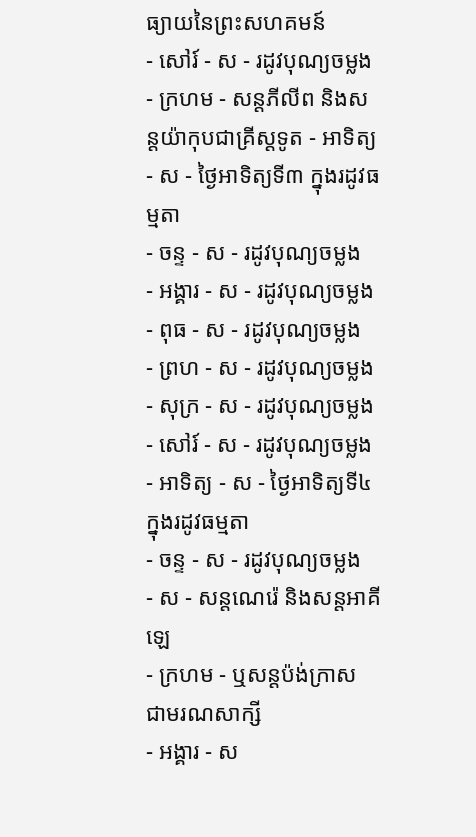ធ្យាយនៃព្រះសហគមន៍
- សៅរ៍ - ស - រដូវបុណ្យចម្លង
- ក្រហម - សន្ដភីលីព និងសន្ដយ៉ាកុបជាគ្រីស្ដទូត - អាទិត្យ - ស - ថ្ងៃអាទិត្យទី៣ ក្នុងរដូវធម្មតា
- ចន្ទ - ស - រដូវបុណ្យចម្លង
- អង្គារ - ស - រដូវបុណ្យចម្លង
- ពុធ - ស - រដូវបុណ្យចម្លង
- ព្រហ - ស - រដូវបុណ្យចម្លង
- សុក្រ - ស - រដូវបុណ្យចម្លង
- សៅរ៍ - ស - រដូវបុណ្យចម្លង
- អាទិត្យ - ស - ថ្ងៃអាទិត្យទី៤ ក្នុងរដូវធម្មតា
- ចន្ទ - ស - រដូវបុណ្យចម្លង
- ស - សន្ដណេរ៉េ និងសន្ដអាគីឡេ
- ក្រហម - ឬសន្ដប៉ង់ក្រាស ជាមរណសាក្សី
- អង្គារ - ស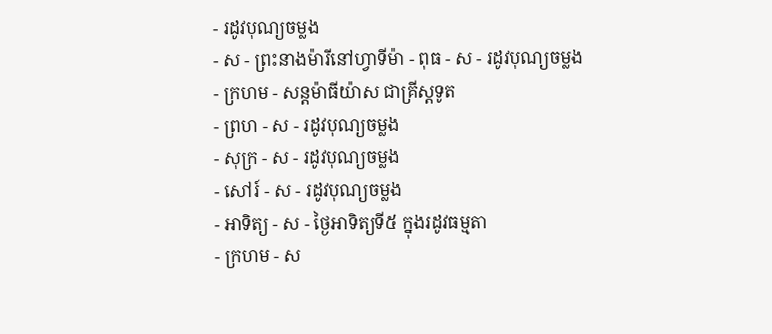- រដូវបុណ្យចម្លង
- ស - ព្រះនាងម៉ារីនៅហ្វាទីម៉ា - ពុធ - ស - រដូវបុណ្យចម្លង
- ក្រហម - សន្ដម៉ាធីយ៉ាស ជាគ្រីស្ដទូត
- ព្រហ - ស - រដូវបុណ្យចម្លង
- សុក្រ - ស - រដូវបុណ្យចម្លង
- សៅរ៍ - ស - រដូវបុណ្យចម្លង
- អាទិត្យ - ស - ថ្ងៃអាទិត្យទី៥ ក្នុងរដូវធម្មតា
- ក្រហម - ស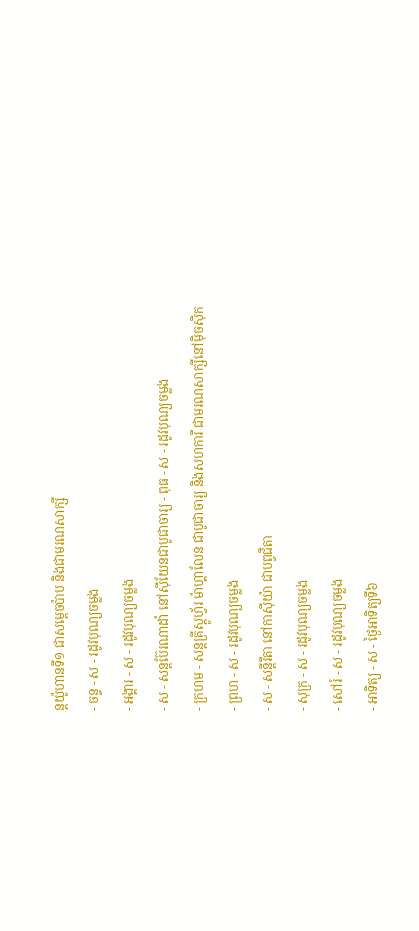ន្ដយ៉ូហានទី១ ជាសម្ដេចប៉ាប និងជាមរណសាក្សី
- ចន្ទ - ស - រដូវបុណ្យចម្លង
- អង្គារ - ស - រដូវបុណ្យចម្លង
- ស - សន្ដប៊ែរណាដាំ នៅស៊ីយែនជាបូជាចារ្យ - ពុធ - ស - រដូវបុណ្យចម្លង
- ក្រហម - សន្ដគ្រីស្ដូហ្វ័រ ម៉ាហ្គាលែន ជាបូជាចារ្យ និងសហការី ជាមរណសាក្សីនៅម៉ិចស៊ិក
- ព្រហ - ស - រដូវបុណ្យចម្លង
- ស - សន្ដីរីតា នៅកាស៊ីយ៉ា ជាបព្វជិតា
- សុក្រ - ស - រដូវបុណ្យចម្លង
- សៅរ៍ - ស - រដូវបុណ្យចម្លង
- អាទិត្យ - ស - ថ្ងៃអាទិត្យទី៦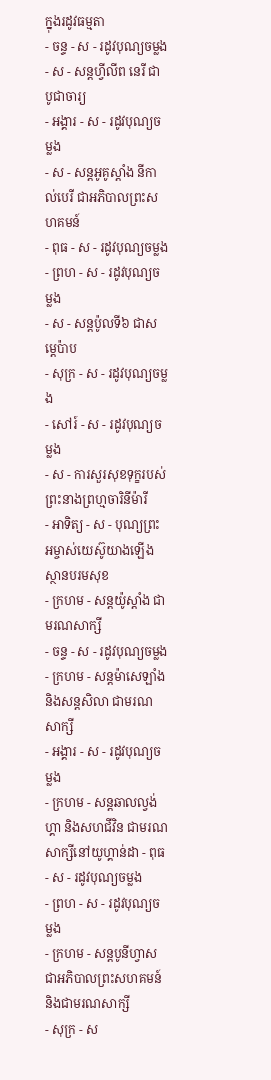ក្នុងរដូវធម្មតា
- ចន្ទ - ស - រដូវបុណ្យចម្លង
- ស - សន្ដហ្វីលីព នេរី ជាបូជាចារ្យ
- អង្គារ - ស - រដូវបុណ្យចម្លង
- ស - សន្ដអូគូស្ដាំង នីកាល់បេរី ជាអភិបាលព្រះសហគមន៍
- ពុធ - ស - រដូវបុណ្យចម្លង
- ព្រហ - ស - រដូវបុណ្យចម្លង
- ស - សន្ដប៉ូលទី៦ ជាសម្ដេប៉ាប
- សុក្រ - ស - រដូវបុណ្យចម្លង
- សៅរ៍ - ស - រដូវបុណ្យចម្លង
- ស - ការសួរសុខទុក្ខរបស់ព្រះនាងព្រហ្មចារិនីម៉ារី
- អាទិត្យ - ស - បុណ្យព្រះអម្ចាស់យេស៊ូយាងឡើងស្ថានបរមសុខ
- ក្រហម - សន្ដយ៉ូស្ដាំង ជាមរណសាក្សី
- ចន្ទ - ស - រដូវបុណ្យចម្លង
- ក្រហម - សន្ដម៉ាសេឡាំង និងសន្ដសិលា ជាមរណសាក្សី
- អង្គារ - ស - រដូវបុណ្យចម្លង
- ក្រហម - សន្ដឆាលល្វង់ហ្គា និងសហជីវិន ជាមរណសាក្សីនៅយូហ្គាន់ដា - ពុធ - ស - រដូវបុណ្យចម្លង
- ព្រហ - ស - រដូវបុណ្យចម្លង
- ក្រហម - សន្ដបូនីហ្វាស ជាអភិបាលព្រះសហគមន៍ និងជាមរណសាក្សី
- សុក្រ - ស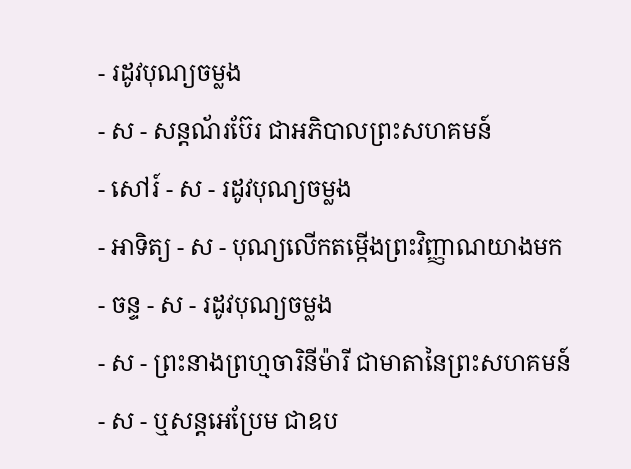- រដូវបុណ្យចម្លង
- ស - សន្ដណ័រប៊ែរ ជាអភិបាលព្រះសហគមន៍
- សៅរ៍ - ស - រដូវបុណ្យចម្លង
- អាទិត្យ - ស - បុណ្យលើកតម្កើងព្រះវិញ្ញាណយាងមក
- ចន្ទ - ស - រដូវបុណ្យចម្លង
- ស - ព្រះនាងព្រហ្មចារិនីម៉ារី ជាមាតានៃព្រះសហគមន៍
- ស - ឬសន្ដអេប្រែម ជាឧប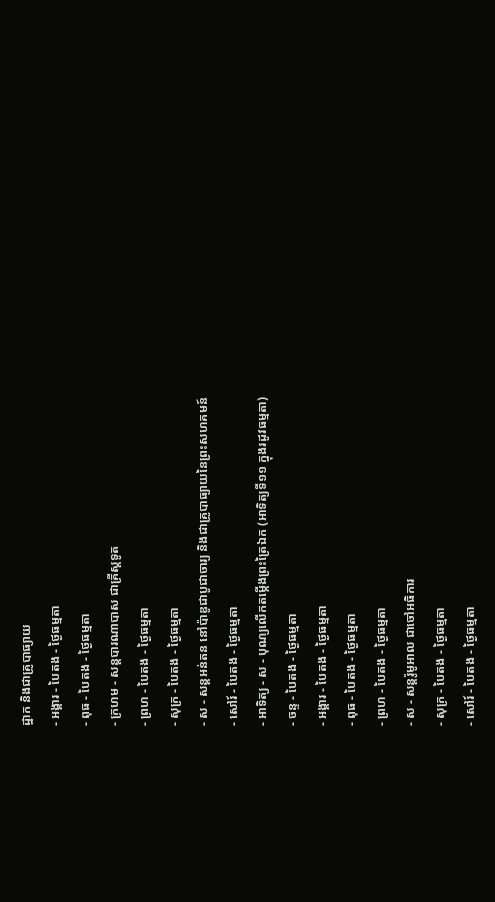ដ្ឋាក និងជាគ្រូបាធ្យាយ
- អង្គារ - បៃតង - ថ្ងៃធម្មតា
- ពុធ - បៃតង - ថ្ងៃធម្មតា
- ក្រហម - សន្ដបារណាបាស ជាគ្រីស្ដទូត
- ព្រហ - បៃតង - ថ្ងៃធម្មតា
- សុក្រ - បៃតង - ថ្ងៃធម្មតា
- ស - សន្ដអន់តន នៅប៉ាឌូជាបូជាចារ្យ និងជាគ្រូបាធ្យាយនៃព្រះសហគមន៍
- សៅរ៍ - បៃតង - ថ្ងៃធម្មតា
- អាទិត្យ - ស - បុណ្យលើកតម្កើងព្រះត្រៃឯក (អាទិត្យទី១១ ក្នុងរដូវធម្មតា)
- ចន្ទ - បៃតង - ថ្ងៃធម្មតា
- អង្គារ - បៃតង - ថ្ងៃធម្មតា
- ពុធ - បៃតង - ថ្ងៃធម្មតា
- ព្រហ - បៃតង - ថ្ងៃធម្មតា
- ស - សន្ដរ៉ូមូអាល ជាចៅអធិការ
- សុក្រ - បៃតង - ថ្ងៃធម្មតា
- សៅរ៍ - បៃតង - ថ្ងៃធម្មតា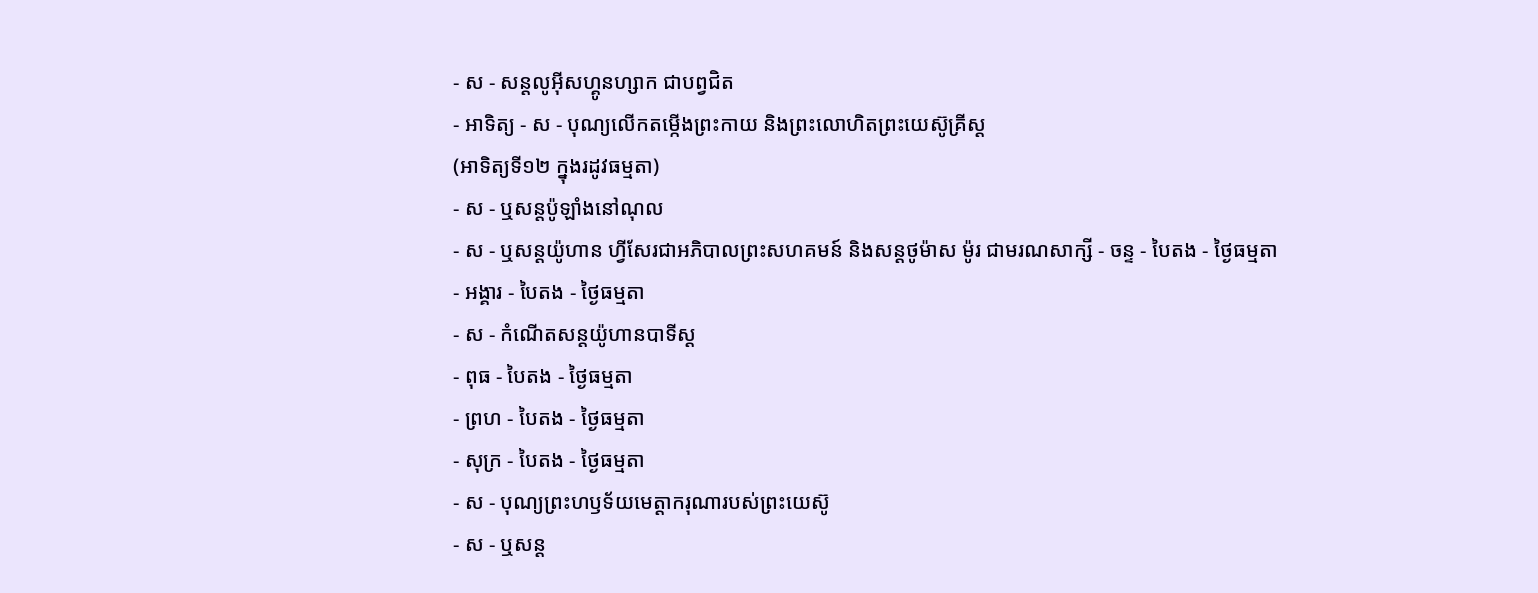- ស - សន្ដលូអ៊ីសហ្គូនហ្សាក ជាបព្វជិត
- អាទិត្យ - ស - បុណ្យលើកតម្កើងព្រះកាយ និងព្រះលោហិតព្រះយេស៊ូគ្រីស្ដ
(អាទិត្យទី១២ ក្នុងរដូវធម្មតា)
- ស - ឬសន្ដប៉ូឡាំងនៅណុល
- ស - ឬសន្ដយ៉ូហាន ហ្វីសែរជាអភិបាលព្រះសហគមន៍ និងសន្ដថូម៉ាស ម៉ូរ ជាមរណសាក្សី - ចន្ទ - បៃតង - ថ្ងៃធម្មតា
- អង្គារ - បៃតង - ថ្ងៃធម្មតា
- ស - កំណើតសន្ដយ៉ូហានបាទីស្ដ
- ពុធ - បៃតង - ថ្ងៃធម្មតា
- ព្រហ - បៃតង - ថ្ងៃធម្មតា
- សុក្រ - បៃតង - ថ្ងៃធម្មតា
- ស - បុណ្យព្រះហឫទ័យមេត្ដាករុណារបស់ព្រះយេស៊ូ
- ស - ឬសន្ដ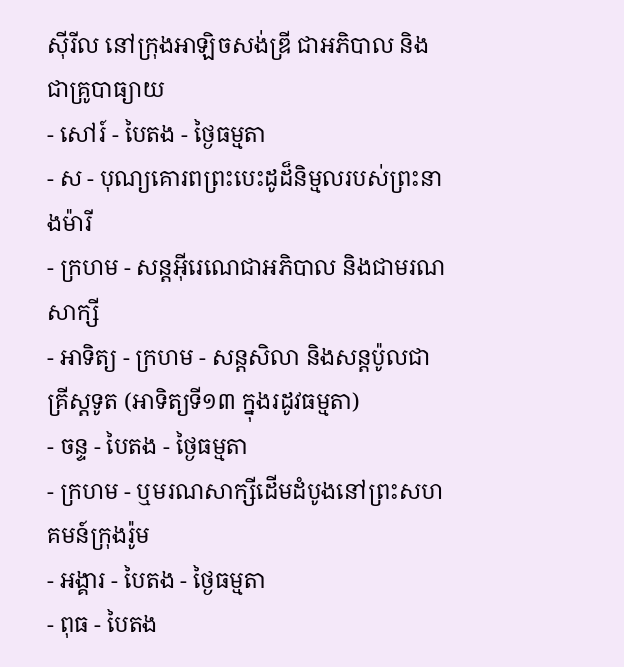ស៊ីរីល នៅក្រុងអាឡិចសង់ឌ្រី ជាអភិបាល និងជាគ្រូបាធ្យាយ
- សៅរ៍ - បៃតង - ថ្ងៃធម្មតា
- ស - បុណ្យគោរពព្រះបេះដូដ៏និម្មលរបស់ព្រះនាងម៉ារី
- ក្រហម - សន្ដអ៊ីរេណេជាអភិបាល និងជាមរណសាក្សី
- អាទិត្យ - ក្រហម - សន្ដសិលា និងសន្ដប៉ូលជាគ្រីស្ដទូត (អាទិត្យទី១៣ ក្នុងរដូវធម្មតា)
- ចន្ទ - បៃតង - ថ្ងៃធម្មតា
- ក្រហម - ឬមរណសាក្សីដើមដំបូងនៅព្រះសហគមន៍ក្រុងរ៉ូម
- អង្គារ - បៃតង - ថ្ងៃធម្មតា
- ពុធ - បៃតង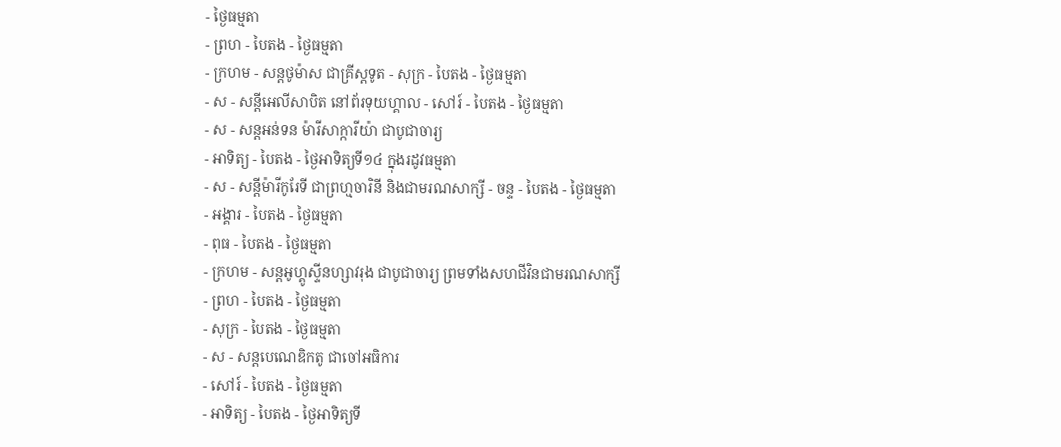- ថ្ងៃធម្មតា
- ព្រហ - បៃតង - ថ្ងៃធម្មតា
- ក្រហម - សន្ដថូម៉ាស ជាគ្រីស្ដទូត - សុក្រ - បៃតង - ថ្ងៃធម្មតា
- ស - សន្ដីអេលីសាបិត នៅព័រទុយហ្គាល - សៅរ៍ - បៃតង - ថ្ងៃធម្មតា
- ស - សន្ដអន់ទន ម៉ារីសាក្ការីយ៉ា ជាបូជាចារ្យ
- អាទិត្យ - បៃតង - ថ្ងៃអាទិត្យទី១៤ ក្នុងរដូវធម្មតា
- ស - សន្ដីម៉ារីកូរែទី ជាព្រហ្មចារិនី និងជាមរណសាក្សី - ចន្ទ - បៃតង - ថ្ងៃធម្មតា
- អង្គារ - បៃតង - ថ្ងៃធម្មតា
- ពុធ - បៃតង - ថ្ងៃធម្មតា
- ក្រហម - សន្ដអូហ្គូស្ទីនហ្សាវរុង ជាបូជាចារ្យ ព្រមទាំងសហជីវិនជាមរណសាក្សី
- ព្រហ - បៃតង - ថ្ងៃធម្មតា
- សុក្រ - បៃតង - ថ្ងៃធម្មតា
- ស - សន្ដបេណេឌិកតូ ជាចៅអធិការ
- សៅរ៍ - បៃតង - ថ្ងៃធម្មតា
- អាទិត្យ - បៃតង - ថ្ងៃអាទិត្យទី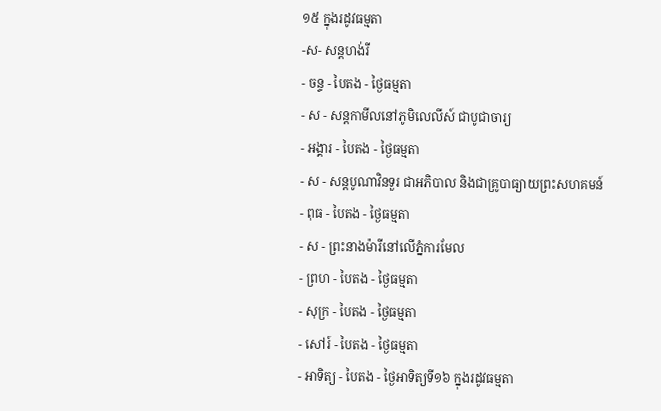១៥ ក្នុងរដូវធម្មតា
-ស- សន្ដហង់រី
- ចន្ទ - បៃតង - ថ្ងៃធម្មតា
- ស - សន្ដកាមីលនៅភូមិលេលីស៍ ជាបូជាចារ្យ
- អង្គារ - បៃតង - ថ្ងៃធម្មតា
- ស - សន្ដបូណាវិនទួរ ជាអភិបាល និងជាគ្រូបាធ្យាយព្រះសហគមន៍
- ពុធ - បៃតង - ថ្ងៃធម្មតា
- ស - ព្រះនាងម៉ារីនៅលើភ្នំការមែល
- ព្រហ - បៃតង - ថ្ងៃធម្មតា
- សុក្រ - បៃតង - ថ្ងៃធម្មតា
- សៅរ៍ - បៃតង - ថ្ងៃធម្មតា
- អាទិត្យ - បៃតង - ថ្ងៃអាទិត្យទី១៦ ក្នុងរដូវធម្មតា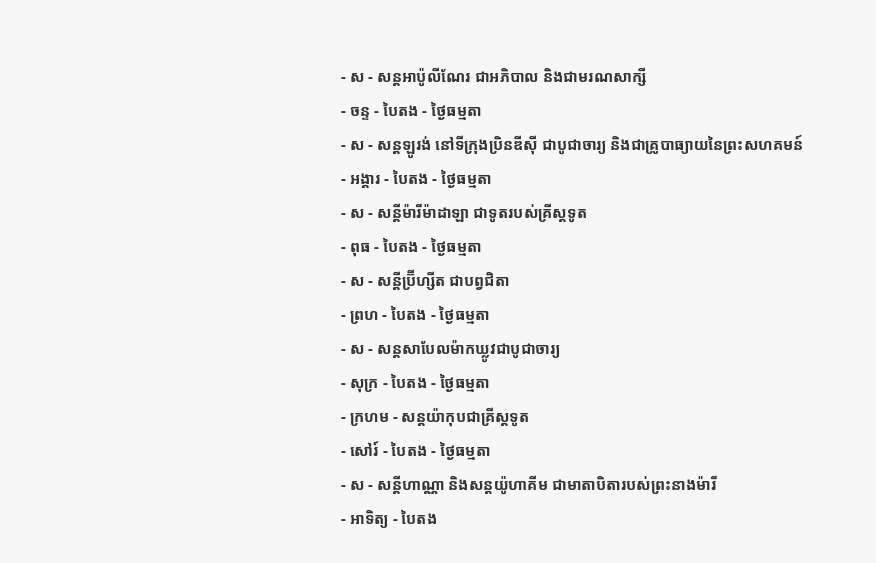- ស - សន្ដអាប៉ូលីណែរ ជាអភិបាល និងជាមរណសាក្សី
- ចន្ទ - បៃតង - ថ្ងៃធម្មតា
- ស - សន្ដឡូរង់ នៅទីក្រុងប្រិនឌីស៊ី ជាបូជាចារ្យ និងជាគ្រូបាធ្យាយនៃព្រះសហគមន៍
- អង្គារ - បៃតង - ថ្ងៃធម្មតា
- ស - សន្ដីម៉ារីម៉ាដាឡា ជាទូតរបស់គ្រីស្ដទូត
- ពុធ - បៃតង - ថ្ងៃធម្មតា
- ស - សន្ដីប្រ៊ីហ្សីត ជាបព្វជិតា
- ព្រហ - បៃតង - ថ្ងៃធម្មតា
- ស - សន្ដសាបែលម៉ាកឃ្លូវជាបូជាចារ្យ
- សុក្រ - បៃតង - ថ្ងៃធម្មតា
- ក្រហម - សន្ដយ៉ាកុបជាគ្រីស្ដទូត
- សៅរ៍ - បៃតង - ថ្ងៃធម្មតា
- ស - សន្ដីហាណ្ណា និងសន្ដយ៉ូហាគីម ជាមាតាបិតារបស់ព្រះនាងម៉ារី
- អាទិត្យ - បៃតង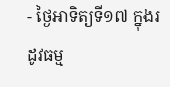- ថ្ងៃអាទិត្យទី១៧ ក្នុងរដូវធម្ម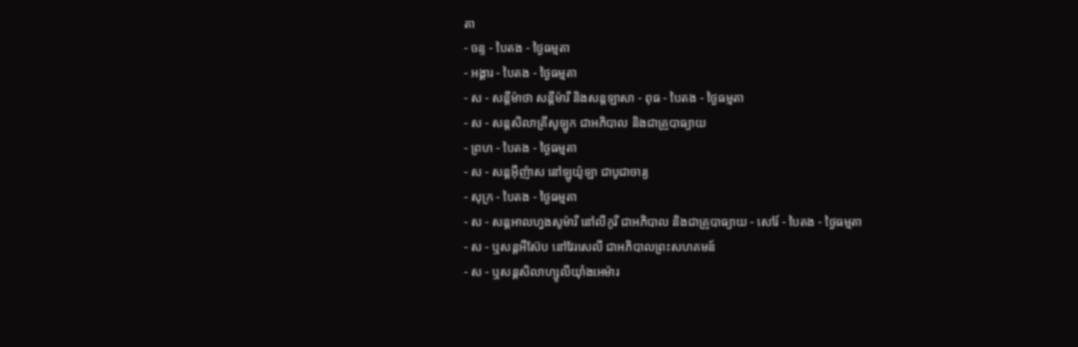តា
- ចន្ទ - បៃតង - ថ្ងៃធម្មតា
- អង្គារ - បៃតង - ថ្ងៃធម្មតា
- ស - សន្ដីម៉ាថា សន្ដីម៉ារី និងសន្ដឡាសា - ពុធ - បៃតង - ថ្ងៃធម្មតា
- ស - សន្ដសិលាគ្រីសូឡូក ជាអភិបាល និងជាគ្រូបាធ្យាយ
- ព្រហ - បៃតង - ថ្ងៃធម្មតា
- ស - សន្ដអ៊ីញ៉ាស នៅឡូយ៉ូឡា ជាបូជាចារ្យ
- សុក្រ - បៃតង - ថ្ងៃធម្មតា
- ស - សន្ដអាលហ្វងសូម៉ារី នៅលីកូរី ជាអភិបាល និងជាគ្រូបាធ្យាយ - សៅរ៍ - បៃតង - ថ្ងៃធម្មតា
- ស - ឬសន្ដអឺស៊ែប នៅវែរសេលី ជាអភិបាលព្រះសហគមន៍
- ស - ឬសន្ដសិលាហ្សូលីយ៉ាំងអេម៉ារ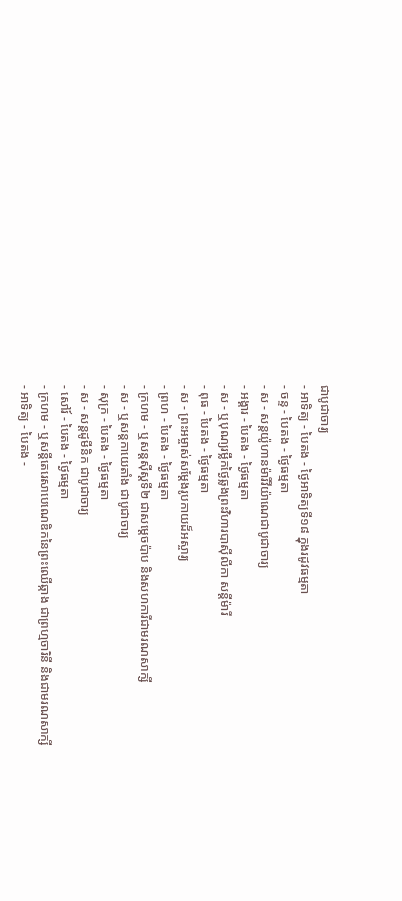ជាបូជាចារ្យ
- អាទិត្យ - បៃតង - ថ្ងៃអាទិត្យទី១៨ ក្នុងរដូវធម្មតា
- ចន្ទ - បៃតង - ថ្ងៃធម្មតា
- ស - សន្ដយ៉ូហានម៉ារីវីយ៉ាណេជាបូជាចារ្យ
- អង្គារ - បៃតង - ថ្ងៃធម្មតា
- ស - ឬបុណ្យរម្លឹកថ្ងៃឆ្លងព្រះវិហារបាស៊ីលីកា សន្ដីម៉ារី
- ពុធ - បៃតង - ថ្ងៃធម្មតា
- ស - ព្រះអម្ចាស់សម្ដែងរូបកាយដ៏អស្ចារ្យ
- ព្រហ - បៃតង - ថ្ងៃធម្មតា
- ក្រហម - ឬសន្ដស៊ីស្ដទី២ ជាសម្ដេចប៉ាប និងសហការីជាមរណសាក្សី
- ស - ឬសន្ដកាយេតាំង ជាបូជាចារ្យ
- សុក្រ - បៃតង - ថ្ងៃធម្មតា
- ស - សន្ដដូមីនិក ជាបូជាចារ្យ
- សៅរ៍ - បៃតង - ថ្ងៃធម្មតា
- ក្រហម - ឬសន្ដីតេរេសាបេណេឌិកនៃព្រះឈើឆ្កាង ជាព្រហ្មចារិនី និងជាមរណសាក្សី
- អាទិត្យ - បៃតង -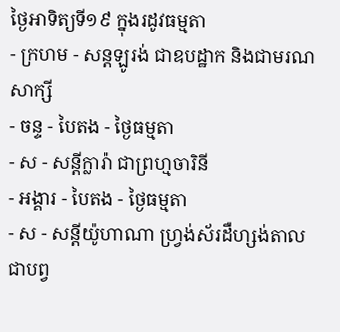ថ្ងៃអាទិត្យទី១៩ ក្នុងរដូវធម្មតា
- ក្រហម - សន្ដឡូរង់ ជាឧបដ្ឋាក និងជាមរណសាក្សី
- ចន្ទ - បៃតង - ថ្ងៃធម្មតា
- ស - សន្ដីក្លារ៉ា ជាព្រហ្មចារិនី
- អង្គារ - បៃតង - ថ្ងៃធម្មតា
- ស - សន្ដីយ៉ូហាណា ហ្វ្រង់ស័រដឺហ្សង់តាលជាបព្វ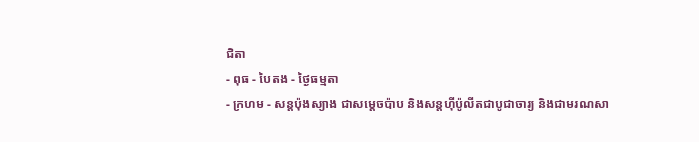ជិតា
- ពុធ - បៃតង - ថ្ងៃធម្មតា
- ក្រហម - សន្ដប៉ុងស្យាង ជាសម្ដេចប៉ាប និងសន្ដហ៊ីប៉ូលីតជាបូជាចារ្យ និងជាមរណសា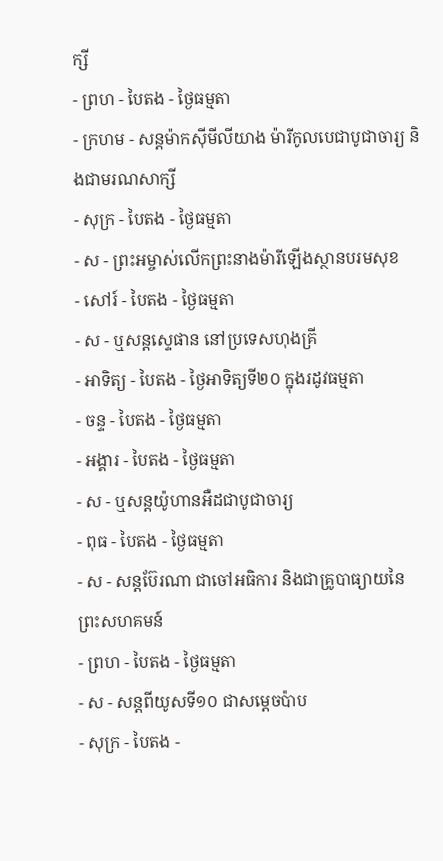ក្សី
- ព្រហ - បៃតង - ថ្ងៃធម្មតា
- ក្រហម - សន្ដម៉ាកស៊ីមីលីយាង ម៉ារីកូលបេជាបូជាចារ្យ និងជាមរណសាក្សី
- សុក្រ - បៃតង - ថ្ងៃធម្មតា
- ស - ព្រះអម្ចាស់លើកព្រះនាងម៉ារីឡើងស្ថានបរមសុខ
- សៅរ៍ - បៃតង - ថ្ងៃធម្មតា
- ស - ឬសន្ដស្ទេផាន នៅប្រទេសហុងគ្រី
- អាទិត្យ - បៃតង - ថ្ងៃអាទិត្យទី២០ ក្នុងរដូវធម្មតា
- ចន្ទ - បៃតង - ថ្ងៃធម្មតា
- អង្គារ - បៃតង - ថ្ងៃធម្មតា
- ស - ឬសន្ដយ៉ូហានអឺដជាបូជាចារ្យ
- ពុធ - បៃតង - ថ្ងៃធម្មតា
- ស - សន្ដប៊ែរណា ជាចៅអធិការ និងជាគ្រូបាធ្យាយនៃព្រះសហគមន៍
- ព្រហ - បៃតង - ថ្ងៃធម្មតា
- ស - សន្ដពីយូសទី១០ ជាសម្ដេចប៉ាប
- សុក្រ - បៃតង -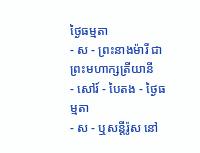ថ្ងៃធម្មតា
- ស - ព្រះនាងម៉ារី ជាព្រះមហាក្សត្រីយានី
- សៅរ៍ - បៃតង - ថ្ងៃធម្មតា
- ស - ឬសន្ដីរ៉ូស នៅ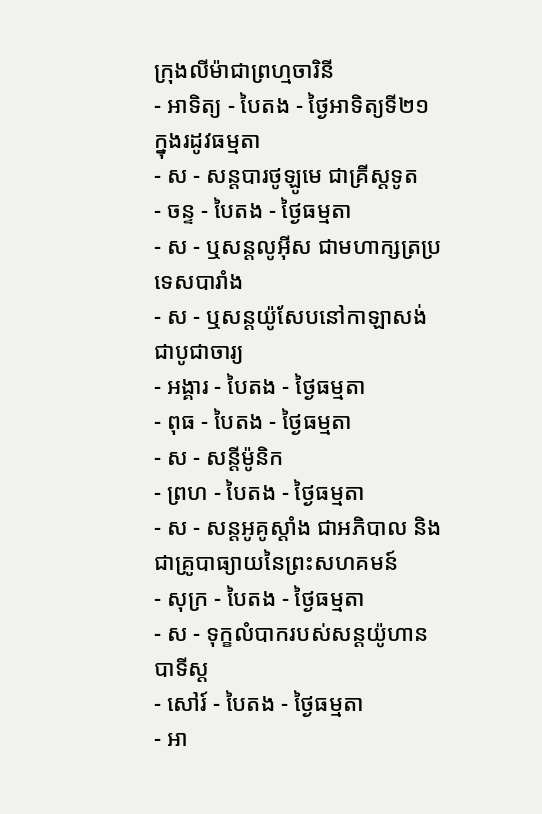ក្រុងលីម៉ាជាព្រហ្មចារិនី
- អាទិត្យ - បៃតង - ថ្ងៃអាទិត្យទី២១ ក្នុងរដូវធម្មតា
- ស - សន្ដបារថូឡូមេ ជាគ្រីស្ដទូត
- ចន្ទ - បៃតង - ថ្ងៃធម្មតា
- ស - ឬសន្ដលូអ៊ីស ជាមហាក្សត្រប្រទេសបារាំង
- ស - ឬសន្ដយ៉ូសែបនៅកាឡាសង់ ជាបូជាចារ្យ
- អង្គារ - បៃតង - ថ្ងៃធម្មតា
- ពុធ - បៃតង - ថ្ងៃធម្មតា
- ស - សន្ដីម៉ូនិក
- ព្រហ - បៃតង - ថ្ងៃធម្មតា
- ស - សន្ដអូគូស្ដាំង ជាអភិបាល និងជាគ្រូបាធ្យាយនៃព្រះសហគមន៍
- សុក្រ - បៃតង - ថ្ងៃធម្មតា
- ស - ទុក្ខលំបាករបស់សន្ដយ៉ូហានបាទីស្ដ
- សៅរ៍ - បៃតង - ថ្ងៃធម្មតា
- អា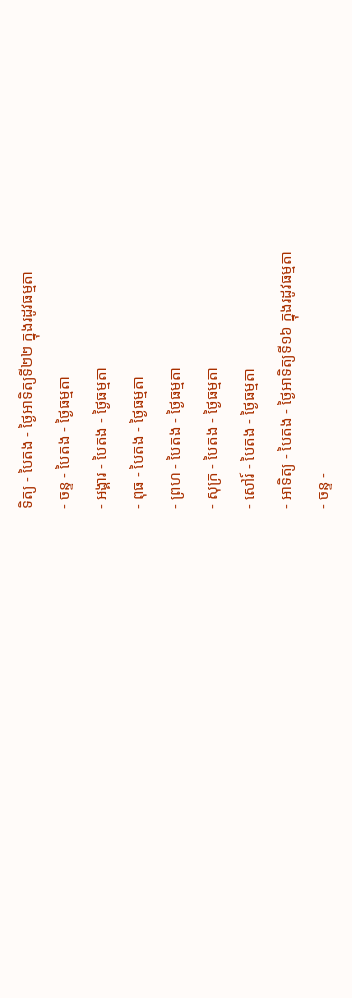ទិត្យ - បៃតង - ថ្ងៃអាទិត្យទី២២ ក្នុងរដូវធម្មតា
- ចន្ទ - បៃតង - ថ្ងៃធម្មតា
- អង្គារ - បៃតង - ថ្ងៃធម្មតា
- ពុធ - បៃតង - ថ្ងៃធម្មតា
- ព្រហ - បៃតង - ថ្ងៃធម្មតា
- សុក្រ - បៃតង - ថ្ងៃធម្មតា
- សៅរ៍ - បៃតង - ថ្ងៃធម្មតា
- អាទិត្យ - បៃតង - ថ្ងៃអាទិត្យទី១៦ ក្នុងរដូវធម្មតា
- ចន្ទ -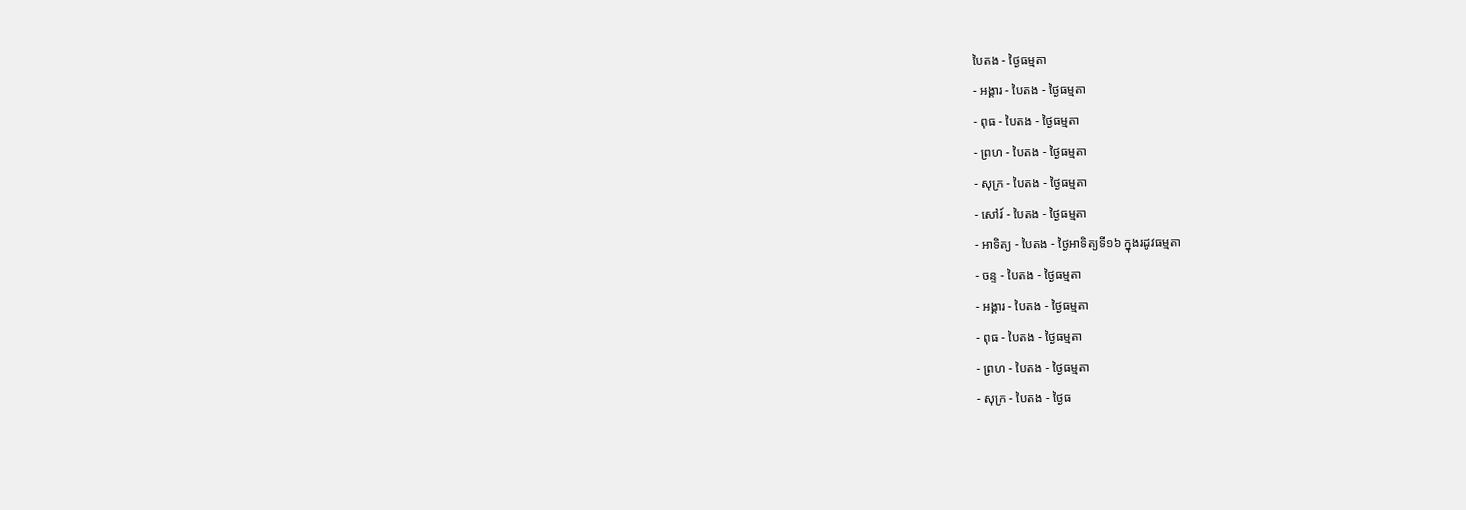បៃតង - ថ្ងៃធម្មតា
- អង្គារ - បៃតង - ថ្ងៃធម្មតា
- ពុធ - បៃតង - ថ្ងៃធម្មតា
- ព្រហ - បៃតង - ថ្ងៃធម្មតា
- សុក្រ - បៃតង - ថ្ងៃធម្មតា
- សៅរ៍ - បៃតង - ថ្ងៃធម្មតា
- អាទិត្យ - បៃតង - ថ្ងៃអាទិត្យទី១៦ ក្នុងរដូវធម្មតា
- ចន្ទ - បៃតង - ថ្ងៃធម្មតា
- អង្គារ - បៃតង - ថ្ងៃធម្មតា
- ពុធ - បៃតង - ថ្ងៃធម្មតា
- ព្រហ - បៃតង - ថ្ងៃធម្មតា
- សុក្រ - បៃតង - ថ្ងៃធ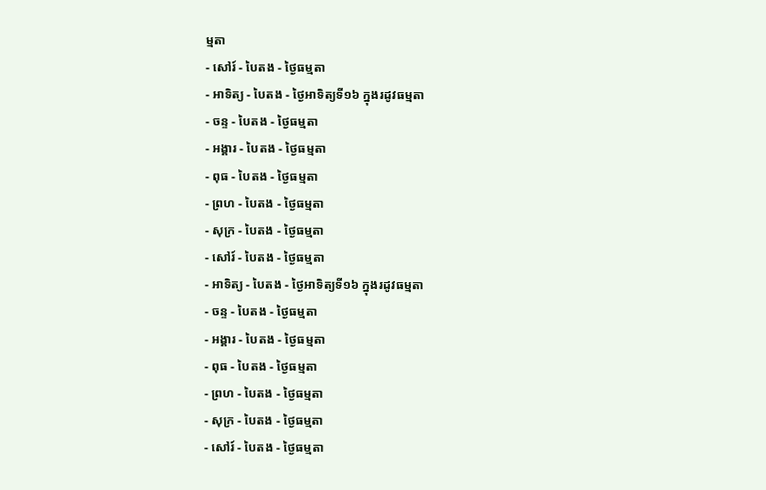ម្មតា
- សៅរ៍ - បៃតង - ថ្ងៃធម្មតា
- អាទិត្យ - បៃតង - ថ្ងៃអាទិត្យទី១៦ ក្នុងរដូវធម្មតា
- ចន្ទ - បៃតង - ថ្ងៃធម្មតា
- អង្គារ - បៃតង - ថ្ងៃធម្មតា
- ពុធ - បៃតង - ថ្ងៃធម្មតា
- ព្រហ - បៃតង - ថ្ងៃធម្មតា
- សុក្រ - បៃតង - ថ្ងៃធម្មតា
- សៅរ៍ - បៃតង - ថ្ងៃធម្មតា
- អាទិត្យ - បៃតង - ថ្ងៃអាទិត្យទី១៦ ក្នុងរដូវធម្មតា
- ចន្ទ - បៃតង - ថ្ងៃធម្មតា
- អង្គារ - បៃតង - ថ្ងៃធម្មតា
- ពុធ - បៃតង - ថ្ងៃធម្មតា
- ព្រហ - បៃតង - ថ្ងៃធម្មតា
- សុក្រ - បៃតង - ថ្ងៃធម្មតា
- សៅរ៍ - បៃតង - ថ្ងៃធម្មតា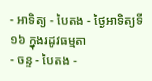- អាទិត្យ - បៃតង - ថ្ងៃអាទិត្យទី១៦ ក្នុងរដូវធម្មតា
- ចន្ទ - បៃតង -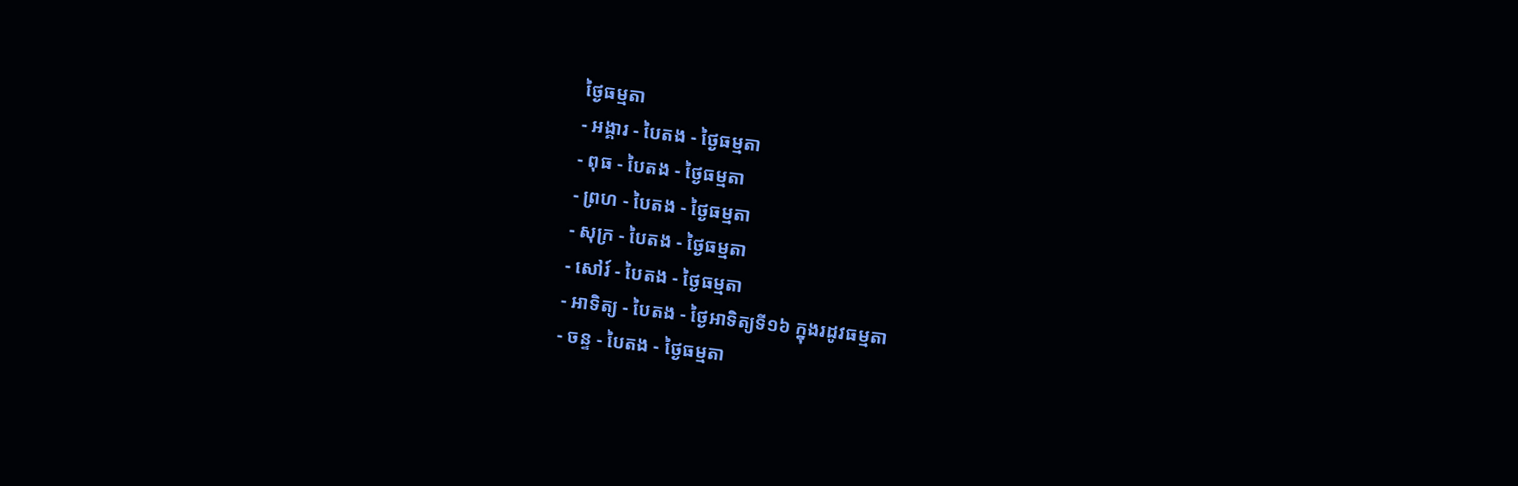ថ្ងៃធម្មតា
- អង្គារ - បៃតង - ថ្ងៃធម្មតា
- ពុធ - បៃតង - ថ្ងៃធម្មតា
- ព្រហ - បៃតង - ថ្ងៃធម្មតា
- សុក្រ - បៃតង - ថ្ងៃធម្មតា
- សៅរ៍ - បៃតង - ថ្ងៃធម្មតា
- អាទិត្យ - បៃតង - ថ្ងៃអាទិត្យទី១៦ ក្នុងរដូវធម្មតា
- ចន្ទ - បៃតង - ថ្ងៃធម្មតា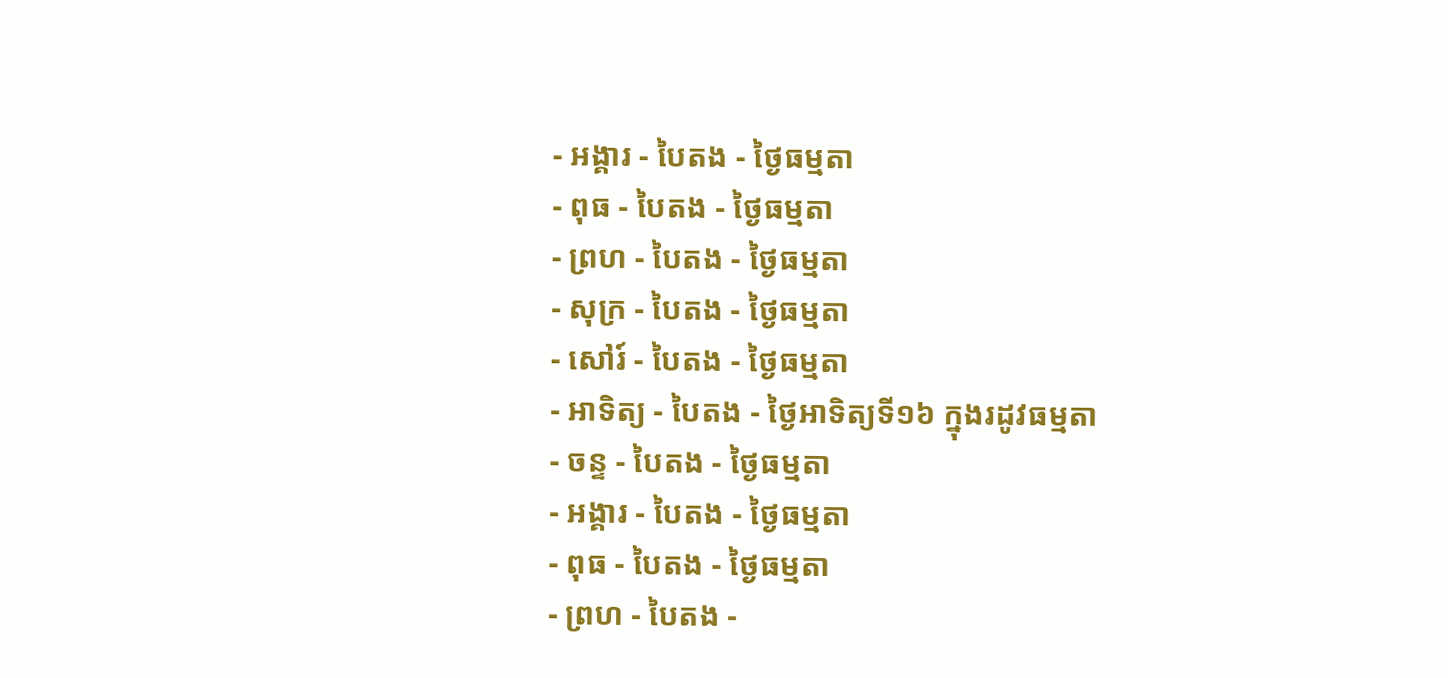- អង្គារ - បៃតង - ថ្ងៃធម្មតា
- ពុធ - បៃតង - ថ្ងៃធម្មតា
- ព្រហ - បៃតង - ថ្ងៃធម្មតា
- សុក្រ - បៃតង - ថ្ងៃធម្មតា
- សៅរ៍ - បៃតង - ថ្ងៃធម្មតា
- អាទិត្យ - បៃតង - ថ្ងៃអាទិត្យទី១៦ ក្នុងរដូវធម្មតា
- ចន្ទ - បៃតង - ថ្ងៃធម្មតា
- អង្គារ - បៃតង - ថ្ងៃធម្មតា
- ពុធ - បៃតង - ថ្ងៃធម្មតា
- ព្រហ - បៃតង -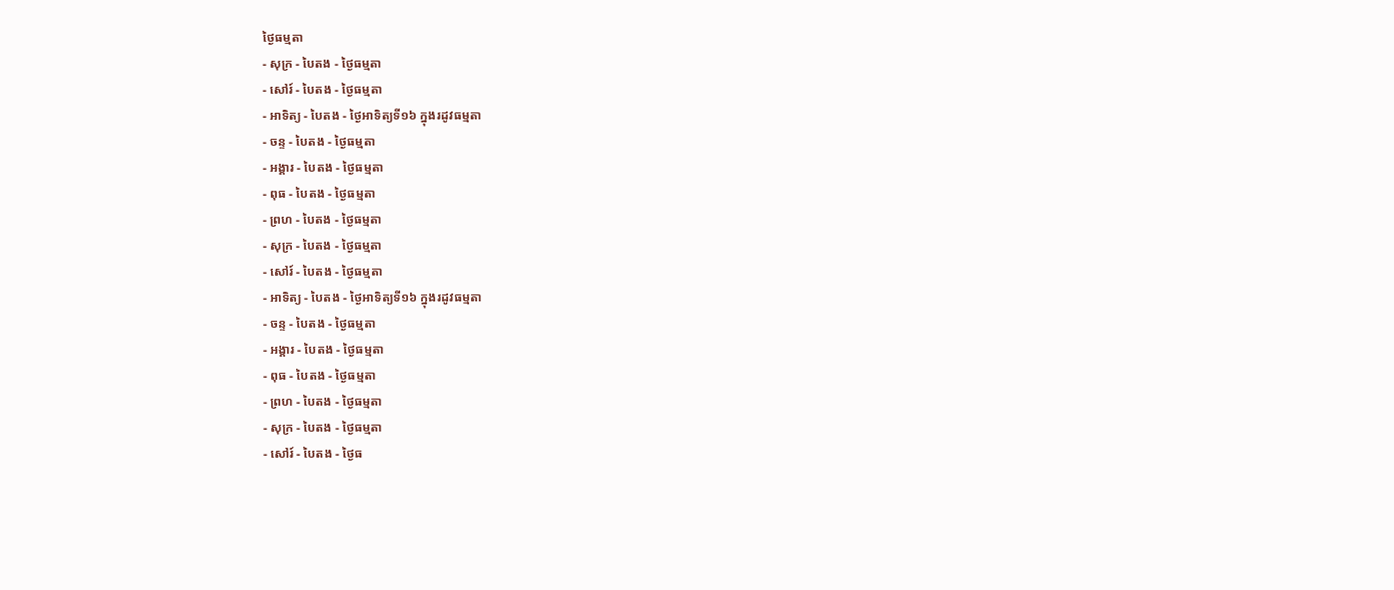ថ្ងៃធម្មតា
- សុក្រ - បៃតង - ថ្ងៃធម្មតា
- សៅរ៍ - បៃតង - ថ្ងៃធម្មតា
- អាទិត្យ - បៃតង - ថ្ងៃអាទិត្យទី១៦ ក្នុងរដូវធម្មតា
- ចន្ទ - បៃតង - ថ្ងៃធម្មតា
- អង្គារ - បៃតង - ថ្ងៃធម្មតា
- ពុធ - បៃតង - ថ្ងៃធម្មតា
- ព្រហ - បៃតង - ថ្ងៃធម្មតា
- សុក្រ - បៃតង - ថ្ងៃធម្មតា
- សៅរ៍ - បៃតង - ថ្ងៃធម្មតា
- អាទិត្យ - បៃតង - ថ្ងៃអាទិត្យទី១៦ ក្នុងរដូវធម្មតា
- ចន្ទ - បៃតង - ថ្ងៃធម្មតា
- អង្គារ - បៃតង - ថ្ងៃធម្មតា
- ពុធ - បៃតង - ថ្ងៃធម្មតា
- ព្រហ - បៃតង - ថ្ងៃធម្មតា
- សុក្រ - បៃតង - ថ្ងៃធម្មតា
- សៅរ៍ - បៃតង - ថ្ងៃធ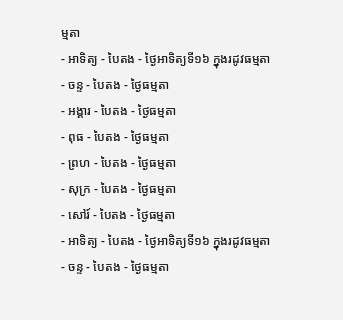ម្មតា
- អាទិត្យ - បៃតង - ថ្ងៃអាទិត្យទី១៦ ក្នុងរដូវធម្មតា
- ចន្ទ - បៃតង - ថ្ងៃធម្មតា
- អង្គារ - បៃតង - ថ្ងៃធម្មតា
- ពុធ - បៃតង - ថ្ងៃធម្មតា
- ព្រហ - បៃតង - ថ្ងៃធម្មតា
- សុក្រ - បៃតង - ថ្ងៃធម្មតា
- សៅរ៍ - បៃតង - ថ្ងៃធម្មតា
- អាទិត្យ - បៃតង - ថ្ងៃអាទិត្យទី១៦ ក្នុងរដូវធម្មតា
- ចន្ទ - បៃតង - ថ្ងៃធម្មតា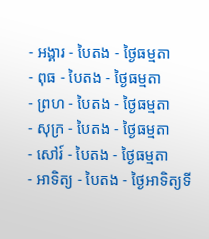- អង្គារ - បៃតង - ថ្ងៃធម្មតា
- ពុធ - បៃតង - ថ្ងៃធម្មតា
- ព្រហ - បៃតង - ថ្ងៃធម្មតា
- សុក្រ - បៃតង - ថ្ងៃធម្មតា
- សៅរ៍ - បៃតង - ថ្ងៃធម្មតា
- អាទិត្យ - បៃតង - ថ្ងៃអាទិត្យទី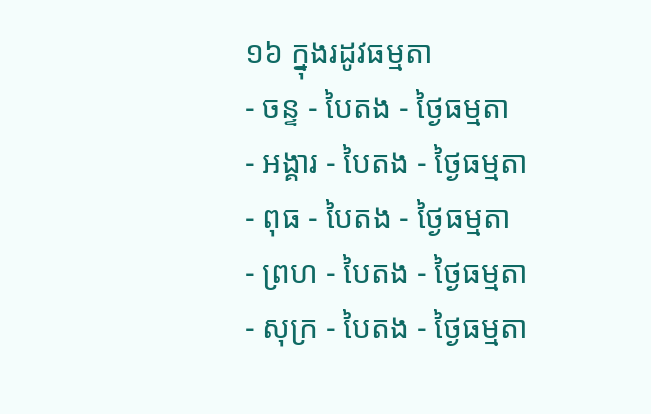១៦ ក្នុងរដូវធម្មតា
- ចន្ទ - បៃតង - ថ្ងៃធម្មតា
- អង្គារ - បៃតង - ថ្ងៃធម្មតា
- ពុធ - បៃតង - ថ្ងៃធម្មតា
- ព្រហ - បៃតង - ថ្ងៃធម្មតា
- សុក្រ - បៃតង - ថ្ងៃធម្មតា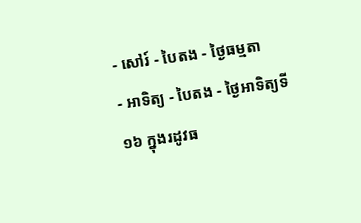- សៅរ៍ - បៃតង - ថ្ងៃធម្មតា
- អាទិត្យ - បៃតង - ថ្ងៃអាទិត្យទី១៦ ក្នុងរដូវធ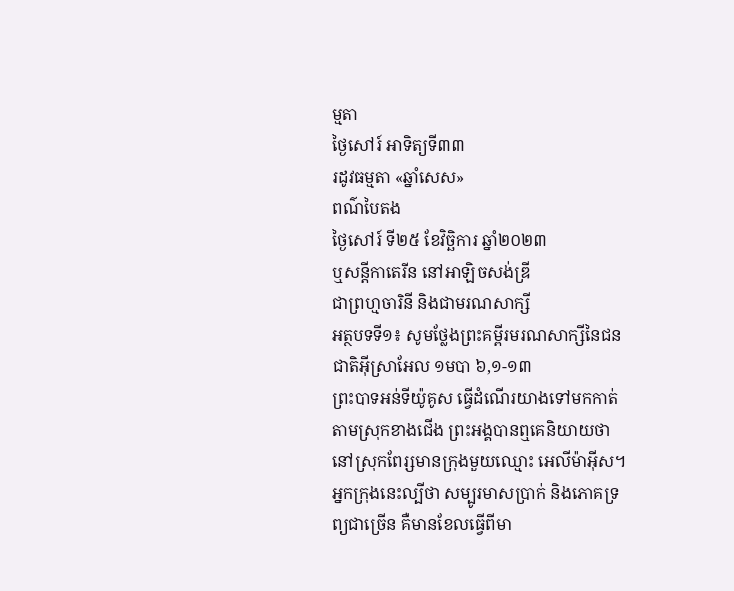ម្មតា
ថ្ងៃសៅរ៍ អាទិត្យទី៣៣
រដូវធម្មតា «ឆ្នាំសេស»
ពណ៌បៃតង
ថ្ងៃសៅរ៍ ទី២៥ ខែវិច្ឆិការ ឆ្នាំ២០២៣
ឬសន្តីកាតេរីន នៅអាឡិចសង់ឌ្រី
ជាព្រហ្មចារិនី និងជាមរណសាក្សី
អត្ថបទទី១៖ សូមថ្លែងព្រះគម្ពីរមរណសាក្សីនៃជនជាតិអ៊ីស្រាអែល ១មបា ៦,១-១៣
ព្រះបាទអន់ទីយ៉ូគូស ធ្វើដំណើរយាងទៅមកកាត់តាមស្រុកខាងជើង ព្រះអង្គបានឮគេនិយាយថា នៅស្រុកពែរ្សមានក្រុងមួយឈ្មោះ អេលីម៉ាអ៊ីស។ អ្នកក្រុងនេះល្បីថា សម្បូរមាសប្រាក់ និងភោគទ្រព្យជាច្រើន គឺមានខែលធ្វើពីមា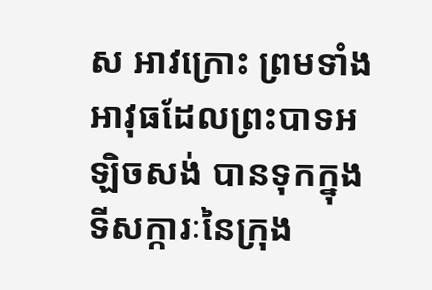ស អាវក្រោះ ព្រមទាំងអាវុធដែលព្រះបាទអឡិចសង់ បានទុកក្នុងទីសក្ការៈនៃក្រុង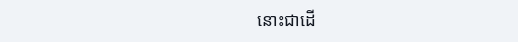នោះជាដើ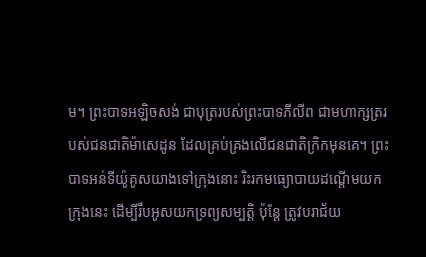ម។ ព្រះបាទអឡិចសង់ ជាបុត្ររបស់ព្រះបាទភីលីព ជាមហាក្សត្ររបស់ជនជាតិម៉ាសេដូន ដែលគ្រប់គ្រងលើជនជាតិក្រិកមុនគេ។ ព្រះបាទអន់ទីយ៉ូគូសយាងទៅក្រុងនោះ រិះរកមធ្យោបាយដណ្ដើមយកក្រុងនេះ ដើម្បីរឹបអូសយកទ្រព្យសម្បត្តិ ប៉ុន្តែ ត្រូវបរាជ័យ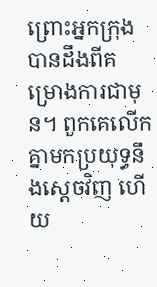ព្រោះអ្នកក្រុងបានដឹងពីគម្រោងការជាមុន។ ពួកគេលើកគ្នាមកប្រយុទ្ធនឹងស្ដេចវិញ ហើយ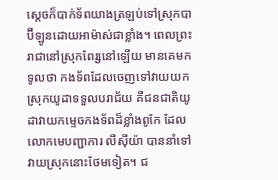ស្ដេចក៏បាក់ទ័ពយាងត្រឡប់ទៅស្រុកបាប៊ីឡូនដោយអាម៉ាស់ជាខ្លាំង។ ពេលព្រះរាជានៅស្រុកពែរ្សនៅឡើយ មានគេមកទូលថា កងទ័ពដែលចេញទៅវាយយកស្រុកយូដាទទួលបរាជ័យ គឺជនជាតិយូដាវាយកម្ទេចកងទ័ពដ៏ខ្លាំងពូកែ ដែលលោកមេបញ្ជាការ លីស៊ីយ៉ា បាននាំទៅវាយស្រុកនោះថែមទៀត។ ជ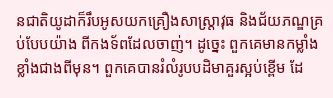នជាតិយូដាក៏រឹបអូសយកគ្រឿងសាស្ត្រាវុធ និងជ័យភណ្ឌគ្រប់បែបយ៉ាង ពីកងទ័ពដែលចាញ់។ ដូច្នេះ ពួកគេមានកម្លាំងខ្លាំងជាងពីមុន។ ពួកគេបានរំលំរូបបដិមាគួរស្អប់ខ្ពើម ដែ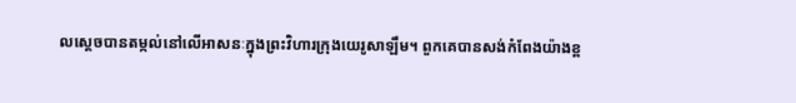លស្ដេចបានតម្កល់នៅលើអាសនៈក្នុងព្រះវិហារក្រុងយេរូសាឡឹម។ ពួកគេបានសង់កំពែងយ៉ាងខ្ព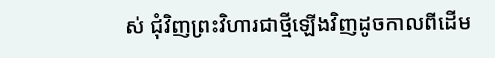ស់ ជុំវិញព្រះវិហារជាថ្មីឡើងវិញដូចកាលពីដើម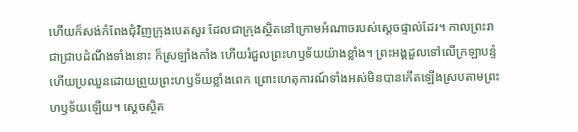ហើយក៏សង់កំពែងជុំវិញក្រុងបេតសួរ ដែលជាក្រុងស្ថិតនៅក្រោមអំណាចរបស់ស្ដេចផ្ទាល់ដែរ។ កាលព្រះរាជាជ្រាបដំណឹងទាំងនោះ ក៏ស្រឡាំងកាំង ហើយរំជួលព្រះហឫទ័យយ៉ាងខ្លាំង។ ព្រះអង្គដួលទៅលើក្រឡាបន្ទំ ហើយប្រឈួនដោយព្រួយព្រះហឫទ័យខ្លាំងពេក ព្រោះហេតុការណ៍ទាំងអស់មិនបានកើតឡើងស្របតាមព្រះហឫទ័យឡើយ។ ស្ដេចស្ថិត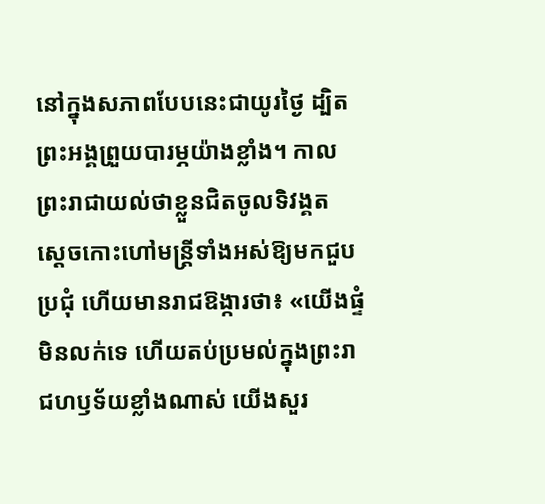នៅក្នុងសភាពបែបនេះជាយូរថ្ងៃ ដ្បិតព្រះអង្គព្រួយបារម្ភយ៉ាងខ្លាំង។ កាលព្រះរាជាយល់ថាខ្លួនជិតចូលទិវង្គត ស្ដេចកោះហៅមន្ត្រីទាំងអស់ឱ្យមកជួបប្រជុំ ហើយមានរាជឱង្ការថា៖ «យើងផ្ទំមិនលក់ទេ ហើយតប់ប្រមល់ក្នុងព្រះរាជហឫទ័យខ្លាំងណាស់ យើងសួរ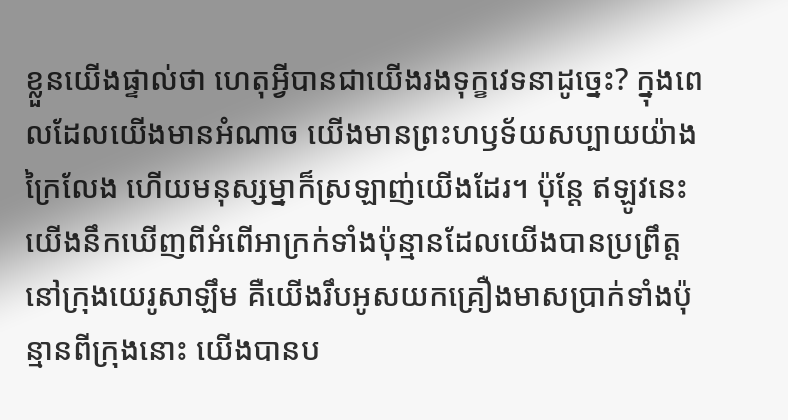ខ្លួនយើងផ្ទាល់ថា ហេតុអ្វីបានជាយើងរងទុក្ខវេទនាដូច្នេះ? ក្នុងពេលដែលយើងមានអំណាច យើងមានព្រះហឫទ័យសប្បាយយ៉ាងក្រៃលែង ហើយមនុស្សម្នាក៏ស្រឡាញ់យើងដែរ។ ប៉ុន្តែ ឥឡូវនេះ យើងនឹកឃើញពីអំពើអាក្រក់ទាំងប៉ុន្មានដែលយើងបានប្រព្រឹត្តនៅក្រុងយេរូសាឡឹម គឺយើងរឹបអូសយកគ្រឿងមាសប្រាក់ទាំងប៉ុន្មានពីក្រុងនោះ យើងបានប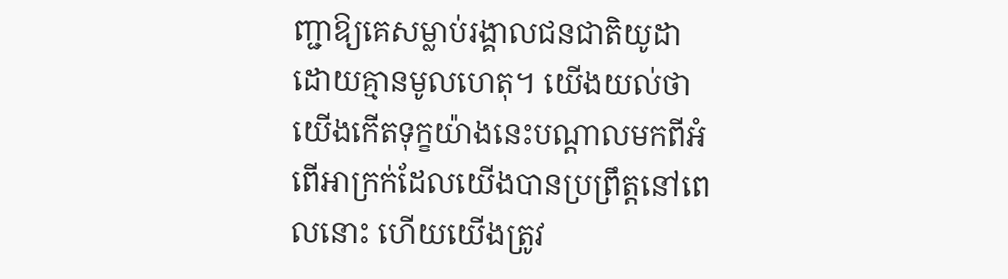ញ្ជាឱ្យគេសម្លាប់រង្គាលជនជាតិយូដា ដោយគ្មានមូលហេតុ។ យើងយល់ថា យើងកើតទុក្ខយ៉ាងនេះបណ្ដាលមកពីអំពើអាក្រក់ដែលយើងបានប្រព្រឹត្តនៅពេលនោះ ហើយយើងត្រូវ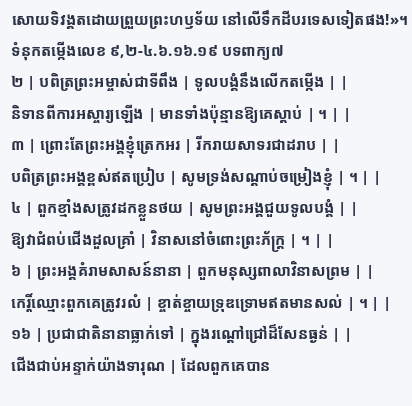សោយទិវង្គតដោយព្រួយព្រះហឫទ័យ នៅលើទឹកដីបរទេសទៀតផង!»។
ទំនុកតម្កើងលេខ ៩,២-៤.៦.១៦.១៩ បទពាក្យ៧
២ | បពិត្រព្រះអម្ចាស់ជាទីពឹង | ទូលបង្គំនឹងលើកតម្កើង | |
និទានពីការអស្ចារ្យឡើង | មានទាំងប៉ុន្មានឱ្យគេស្តាប់ | ។ | |
៣ | ព្រោះតែព្រះអង្គខ្ញុំត្រេកអរ | រីករាយសាទរជាដរាប | |
បពិត្រព្រះអង្គខ្ពស់ឥតប្រៀប | សូមទ្រង់សណ្តាប់ចម្រៀងខ្ញុំ | ។ | |
៤ | ពួកខ្មាំងសត្រូវដកខ្លួនថយ | សូមព្រះអង្គជួយទូលបង្គំ | |
ឱ្យវាជំពប់ជើងដួលគ្រាំ | វិនាសនៅចំពោះព្រះភ័ក្ត្រ | ។ | |
៦ | ព្រះអង្គគំរាមសាសន៍នានា | ពួកមនុស្សពាលាវិនាសព្រម | |
កេរ្តិ៍ឈ្មោះពួកគេត្រូវរលំ | ខ្ចាត់ខ្ចាយទ្រុឌទ្រោមឥតមានសល់ | ។ | |
១៦ | ប្រជាជាតិនានាធ្លាក់ទៅ | ក្នុងរណ្តៅជ្រៅដ៏សែនធ្ងន់ | |
ជើងជាប់អន្ទាក់យ៉ាងទារុណ | ដែលពួកគេបាន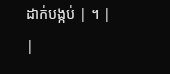ដាក់បង្កប់ | ។ | |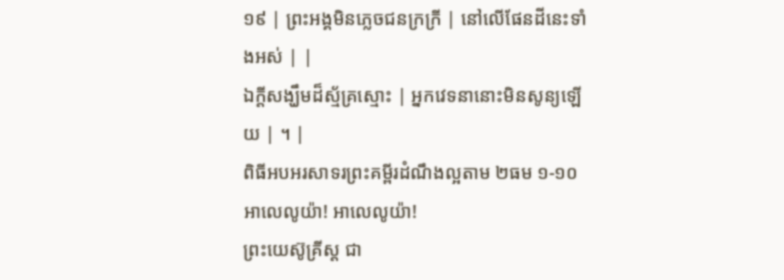១៩ | ព្រះអង្គមិនភ្លេចជនក្រក្រី | នៅលើផែនដីនេះទាំងអស់ | |
ឯក្តីសង្ឃឹមដ៏ស្ម័គ្រស្មោះ | អ្នកវេទនានោះមិនសូន្យឡើយ | ។ |
ពិធីអបអរសាទរព្រះគម្ពីរដំណឹងល្អតាម ២ធម ១-១០
អាលេលូយ៉ា! អាលេលូយ៉ា!
ព្រះយេស៊ូគ្រីស្ដ ជា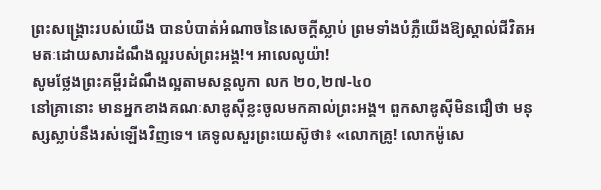ព្រះសង្គ្រោះរបស់យើង បានបំបាត់អំណាចនៃសេចក្ដីស្លាប់ ព្រមទាំងបំភ្លឺយើងឱ្យស្គាល់ជីវិតអមតៈដោយសារដំណឹងល្អរបស់ព្រះអង្គ!។ អាលេលូយ៉ា!
សូមថ្លែងព្រះគម្ពីរដំណឹងល្អតាមសន្តលូកា លក ២០,២៧-៤០
នៅគ្រានោះ មានអ្នកខាងគណៈសាឌូស៊ីខ្លះចូលមកគាល់ព្រះអង្គ។ ពួកសាឌូស៊ីមិនជឿថា មនុស្សស្លាប់នឹងរស់ឡើងវិញទេ។ គេទូលសួរព្រះយេស៊ូថា៖ «លោកគ្រូ! លោកម៉ូសេ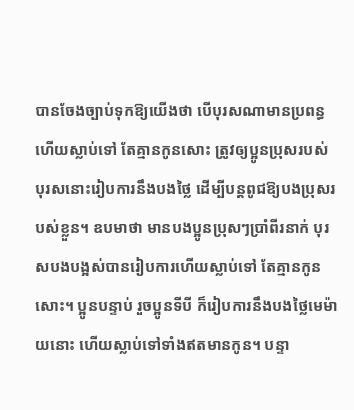បានចែងច្បាប់ទុកឱ្យយើងថា បើបុរសណាមានប្រពន្ធ ហើយស្លាប់ទៅ តែគ្មានកូនសោះ ត្រូវឲ្យប្អូនប្រុសរបស់បុរសនោះរៀបការនឹងបងថ្លៃ ដើម្បីបន្ដពូជឱ្យបងប្រុសរបស់ខ្លួន។ ឧបមាថា មានបងប្អូនប្រុសៗប្រាំពីរនាក់ បុរសបងបង្អស់បានរៀបការហើយស្លាប់ទៅ តែគ្មានកូនសោះ។ ប្អូនបន្ទាប់ រួចប្អូនទីបី ក៏រៀបការនឹងបងថ្លៃមេម៉ាយនោះ ហើយស្លាប់ទៅទាំងឥតមានកូន។ បន្ទា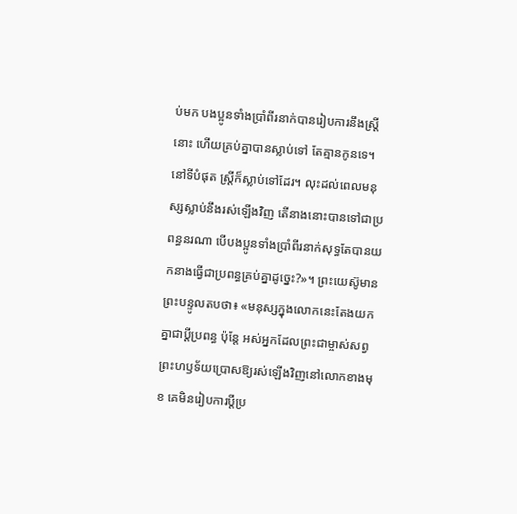ប់មក បងប្អូនទាំងប្រាំពីរនាក់បានរៀបការនឹងស្ត្រីនោះ ហើយគ្រប់គ្នាបានស្លាប់ទៅ តែគ្មានកូនទេ។ នៅទីបំផុត ស្ត្រីក៏ស្លាប់ទៅដែរ។ លុះដល់ពេលមនុស្សស្លាប់នឹងរស់ឡើងវិញ តើនាងនោះបានទៅជាប្រពន្ធនរណា បើបងប្អូនទាំងប្រាំពីរនាក់សុទ្ធតែបានយកនាងធ្វើជាប្រពន្ធគ្រប់គ្នាដូច្នេះ?»។ ព្រះយេស៊ូមានព្រះបន្ទូលតបថា៖ «មនុស្សក្នុងលោកនេះតែងយកគ្នាជាប្ដីប្រពន្ធ ប៉ុន្តែ អស់អ្នកដែលព្រះជាម្ចាស់សព្វព្រះហឫទ័យប្រោសឱ្យរស់ឡើងវិញនៅលោកខាងមុខ គេមិនរៀបការប្ដីប្រ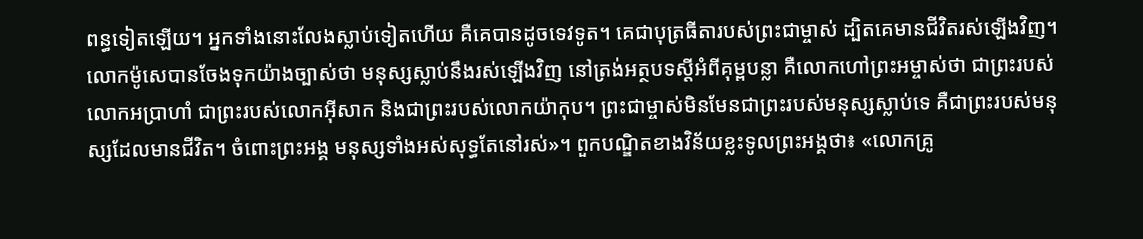ពន្ធទៀតឡើយ។ អ្នកទាំងនោះលែងស្លាប់ទៀតហើយ គឺគេបានដូចទេវទូត។ គេជាបុត្រធីតារបស់ព្រះជាម្ចាស់ ដ្បិតគេមានជីវិតរស់ឡើងវិញ។ លោកម៉ូសេបានចែងទុកយ៉ាងច្បាស់ថា មនុស្សស្លាប់នឹងរស់ឡើងវិញ នៅត្រង់អត្ថបទស្ដីអំពីគុម្ពបន្លា គឺលោកហៅព្រះអម្ចាស់ថា ជាព្រះរបស់លោកអប្រាហាំ ជាព្រះរបស់លោកអ៊ីសាក និងជាព្រះរបស់លោកយ៉ាកុប។ ព្រះជាម្ចាស់មិនមែនជាព្រះរបស់មនុស្សស្លាប់ទេ គឺជាព្រះរបស់មនុស្សដែលមានជីវិត។ ចំពោះព្រះអង្គ មនុស្សទាំងអស់សុទ្ធតែនៅរស់»។ ពួកបណ្ឌិតខាងវិន័យខ្លះទូលព្រះអង្គថា៖ «លោកគ្រូ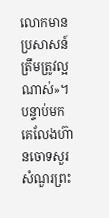លោកមានប្រសាសន៍ត្រឹមត្រូវល្អណាស់»។ បន្ទាប់មក គេលែងហ៊ានចោទសួរសំណួរព្រះ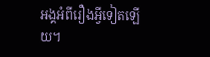អង្គអំពីរឿងអ្វីទៀតឡើយ។